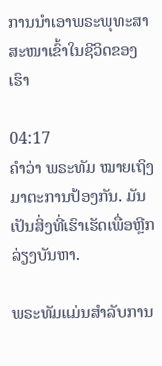ການນຳເອາພຣະພຸທະສາສະໜາເຂົ້າໃນຊີວິດຂອງເຮົາ

04:17
ຄຳວ່າ ພຣະທັມ ໝາຍເຖິງມາຕະການປ້ອງກັນ. ມັນເປັນສິ່ງທີ່ເຮົາເຮັດເພື່ອຫຼີກລ່ຽງບັນຫາ.

ພຣະທັມແມ່ນສຳລັບການ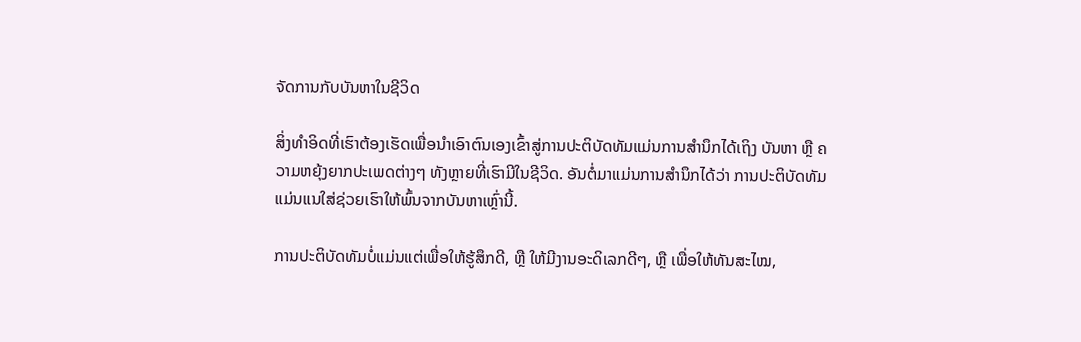ຈັດການກັບບັນຫາໃນຊີວິດ

ສິ່ງທຳອິດທີ່ເຮົາຕ້ອງເຮັດເພື່ອນຳເອົາຕົນເອງເຂົ້າສູ່ການປະຕິບັດທັມແມ່ນການສຳນຶກໄດ້ເຖິງ ບັນຫາ ຫຼື ຄວາມຫຍຸ້ງຍາກປະເພດຕ່າງໆ ທັງຫຼາຍທີ່ເຮົາມີໃນຊີວິດ. ອັນຕໍ່ມາແມ່ນການສຳນຶກໄດ້ວ່າ ການປະຕິບັດທັມແມ່ນແນໃສ່ຊ່ວຍເຮົາໃຫ້ພົ້ນຈາກບັນຫາເຫຼົ່ານີ້.

ການປະຕິບັດທັມບໍ່ແມ່ນແຕ່ເພື່ອໃຫ້ຮູ້ສຶກດີ, ຫຼື ໃຫ້ມີງານອະດິເລກດີໆ, ຫຼື ເພື່ອໃຫ້ທັນສະໄໝ,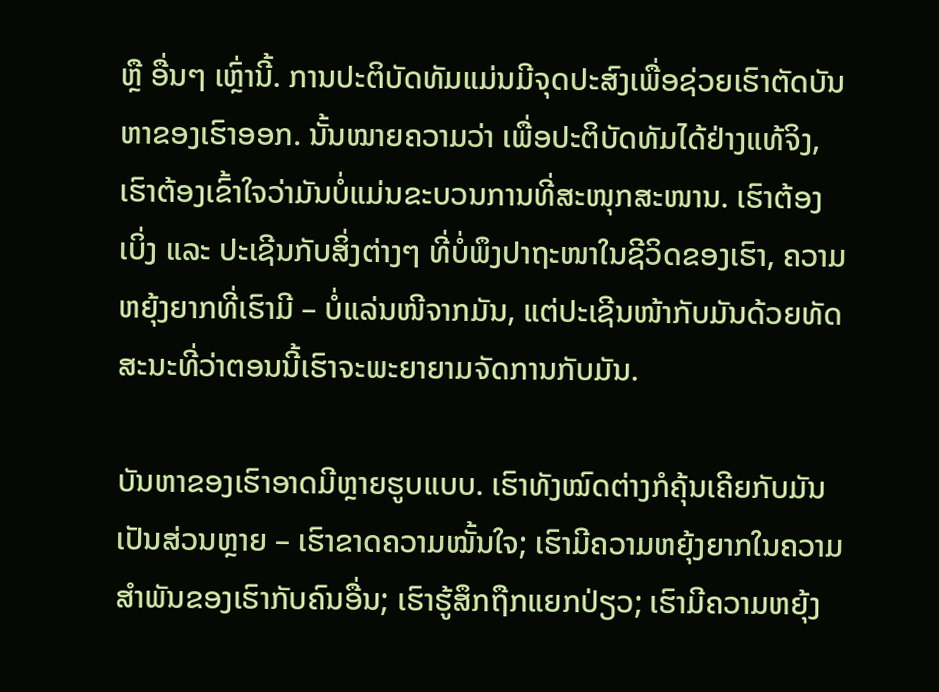ຫຼື ອື່ນໆ ເຫຼົ່ານີ້. ການປະຕິບັດທັມແມ່ນມີຈຸດປະສົງເພື່ອຊ່ວຍເຮົາຕັດບັນຫາຂອງເຮົາອອກ. ນັ້ນໝາຍຄວາມວ່າ ເພື່ອປະຕິບັດທັມໄດ້ຢ່າງແທ້ຈິງ, ເຮົາຕ້ອງເຂົ້າໃຈວ່າມັນບໍ່ແມ່ນຂະບວນການທີ່ສະໜຸກສະໜານ. ເຮົາຕ້ອງເບິ່ງ ແລະ ປະເຊີນກັບສິ່ງຕ່າງໆ ທີ່ບໍ່ພຶງປາຖະໜາໃນຊີວິດຂອງເຮົາ, ຄວາມຫຍຸ້ງຍາກທີ່ເຮົາມີ – ບໍ່ແລ່ນໜີຈາກມັນ, ແຕ່ປະເຊີນໜ້າກັບມັນດ້ວຍທັດສະນະທີ່ວ່າຕອນນີ້ເຮົາຈະພະຍາຍາມຈັດການກັບມັນ.

ບັນຫາຂອງເຮົາອາດມີຫຼາຍຮູບແບບ. ເຮົາທັງໝົດຕ່າງກໍຄຸ້ນເຄີຍກັບມັນເປັນສ່ວນຫຼາຍ – ເຮົາຂາດຄວາມໝັ້ນໃຈ; ເຮົາມີຄວາມຫຍຸ້ງຍາກໃນຄວາມສຳພັນຂອງເຮົາກັບຄົນອື່ນ; ເຮົາຮູ້ສຶກຖືກແຍກປ່ຽວ; ເຮົາມີຄວາມຫຍຸ້ງ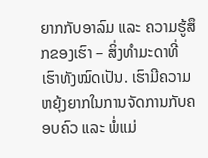ຍາກກັບອາລົມ ແລະ ຄວາມຮູ້ສຶກຂອງເຮົາ – ສິ່ງທໍາມະດາທີ່ເຮົາທັງໝົດເປັນ. ເຮົາມີຄວາມຫຍຸ້ງຍາກໃນການຈັດການກັບຄອບຄົວ ແລະ ພໍ່ແມ່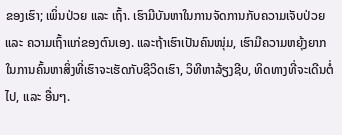ຂອງເຮົາ; ເພິ່ນປ່ວຍ ແລະ ເຖົ້າ. ເຮົາມີບັນຫາໃນການຈັດການກັບຄວາມເຈັບປ່ວຍ ແລະ ຄວາມເຖົ້າແກ່ຂອງຕົນເອງ. ແລະຖ້າເຮົາເປັນຄົນໜຸ່ມ, ເຮົາມີຄວາມຫຍຸ້ງຍາກໃນການຄົ້ນຫາສິ່ງທີ່ເຮົາຈະເຮັດກັບຊີວິດເຮົາ, ວິທີຫາລ້ຽງຊີບ, ທິດທາງທີ່ຈະເດີນຕໍ່ໄປ, ແລະ ອື່ນໆ.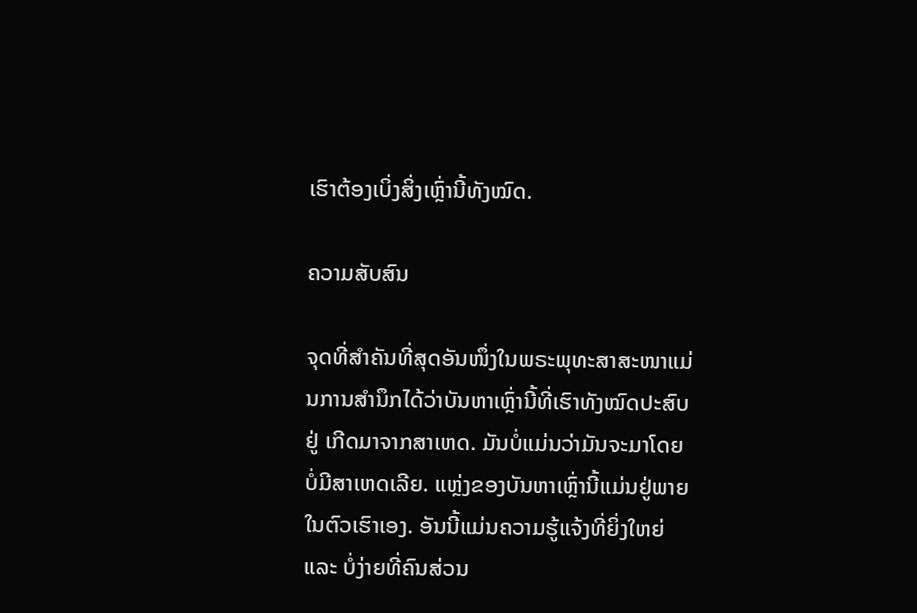ເຮົາຕ້ອງເບິ່ງສິ່ງເຫຼົ່ານີ້ທັງໝົດ.

ຄວາມສັບສົນ

ຈຸດທີ່ສຳຄັນທີ່ສຸດອັນໜຶ່ງໃນພຣະພຸທະສາສະໜາແມ່ນການສຳນຶກໄດ້ວ່າບັນຫາເຫຼົ່ານີ້ທີ່ເຮົາທັງໝົດປະສົບຢູ່ ເກີດມາຈາກສາເຫດ. ມັນບໍ່ແມ່ນວ່າມັນຈະມາໂດຍບໍ່ມີສາເຫດເລີຍ. ແຫຼ່ງຂອງບັນຫາເຫຼົ່ານີ້ແມ່ນຢູ່ພາຍໃນຕົວເຮົາເອງ. ອັນນີ້ແມ່ນຄວາມຮູ້ແຈ້ງທີ່ຍິ່ງໃຫຍ່ ແລະ ບໍ່ງ່າຍທີ່ຄົນສ່ວນ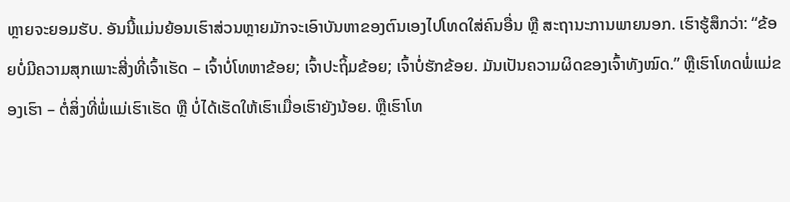ຫຼາຍຈະຍອມຮັບ. ອັນນີ້ແມ່ນຍ້ອນເຮົາສ່ວນຫຼາຍມັກຈະເອົາບັນຫາຂອງຕົນເອງໄປໂທດໃສ່ຄົນອື່ນ ຫຼື ສະຖານະການພາຍນອກ. ເຮົາຮູ້ສຶກວ່າ: “ຂ້ອຍບໍ່ມີຄວາມສຸກເພາະສີ່ງທີ່ເຈົ້າເຮັດ – ເຈົ້າບໍ່ໂທຫາຂ້ອຍ; ເຈົ້າປະຖິ້ມຂ້ອຍ; ເຈົ້າບໍ່ຮັກຂ້ອຍ. ມັນເປັນຄວາມຜິດຂອງເຈົ້າທັງໝົດ.” ຫຼືເຮົາໂທດພໍ່ແມ່ຂອງເຮົາ – ຕໍ່ສິ່ງທີ່ພໍ່ແມ່ເຮົາເຮັດ ຫຼື ບໍ່ໄດ້ເຮັດໃຫ້ເຮົາເມື່ອເຮົາຍັງນ້ອຍ. ຫຼືເຮົາໂທ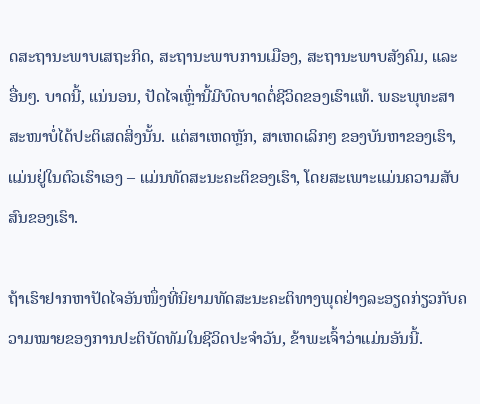ດສະຖານະພາບເສຖະກິດ, ສະຖານະພາບການເມືອງ, ສະຖານະພາບສັງຄົມ, ແລະ ອື່ນໆ. ບາດນີ້, ແນ່ນອນ, ປັດໄຈເຫຼົ່ານີ້ມີບົດບາດຕໍ່ຊີວິດຂອງເຮົາແທ້. ພຣະພຸທະສາສະໜາບໍ່ໄດ້ປະຕິເສດສິ່ງນັ້ນ. ແຕ່ສາເຫດຫຼັກ, ສາເຫດເລິກໆ ຂອງບັນຫາຂອງເຮົາ, ແມ່ນຢູ່ໃນຕົວເຮົາເອງ – ແມ່ນທັດສະນະຄະຕິຂອງເຮົາ, ໂດຍສະເພາະແມ່ນຄວາມສັບສົນຂອງເຮົາ.

ຖ້າເຮົາຢາກຫາປັດໄຈອັນໜຶ່ງທີ່ນິຍາມທັດສະນະຄະຕິທາງພຸດຢ່າງລະອຽດກ່ຽວກັບຄວາມໝາຍຂອງການປະຕິບັດທັມໃນຊີວິດປະຈຳວັນ, ຂ້າພະເຈົ້າວ່າແມ່ນອັນນີ້.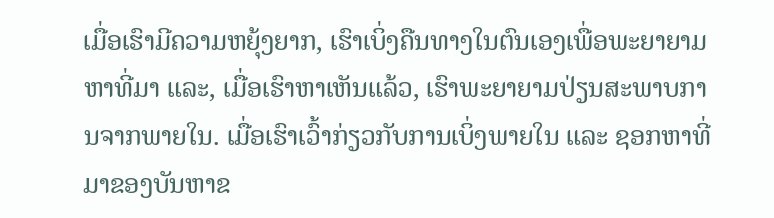ເມື່ອເຮົາມີຄວາມຫຍຸ້ງຍາກ, ເຮົາເບິ່ງຄືນທາງໃນຕົນເອງເພື່ອພະຍາຍາມຫາທີ່ມາ ແລະ, ເມື່ອເຮົາຫາເຫັນແລ້ວ, ເຮົາພະຍາຍາມປ່ຽນສະພາບການຈາກພາຍໃນ. ເມື່ອເຮົາເວົ້າກ່ຽວກັບການເບິ່ງພາຍໃນ ແລະ ຊອກຫາທີ່ມາຂອງບັນຫາຂ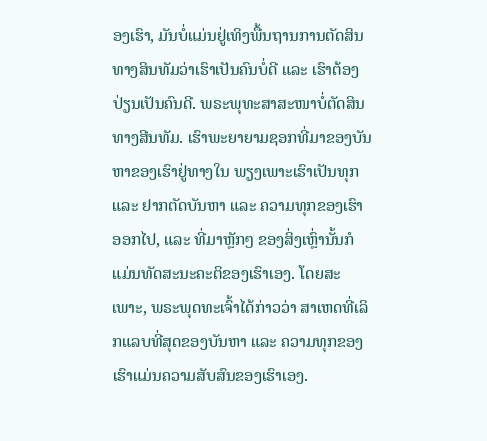ອງເຮົາ, ມັນບໍ່ແມ່ນຢູ່ເທິງພື້ນຖານການຕັດສິນທາງສິນທັມວ່າເຮົາເປັນຄົນບໍ່ດີ ແລະ ເຮົາຕ້ອງປ່ຽນເປັນຄົນດີ. ພຣະພຸທະສາສະໜາບໍ່ຕັດສິນທາງສີນທັມ. ເຮົາພະຍາຍາມຊອກທີ່ມາຂອງບັນຫາຂອງເຮົາຢູ່ທາງໃນ ພຽງເພາະເຮົາເປັນທຸກ ແລະ ຢາກຕັດບັນຫາ ແລະ ຄວາມທຸກຂອງເຮົາອອກໄປ, ແລະ ທີ່ມາຫຼັກໆ ຂອງສິ່ງເຫຼົ່ານັ້ນກໍແມ່ນທັດສະນະຄະຕິຂອງເຮົາເອງ. ໂດຍສະເພາະ, ພຣະພຸດທະເຈົ້າໄດ້ກ່າວວ່າ ສາເຫດທີ່ເລິກແລບທີ່ສຸດຂອງບັນຫາ ແລະ ຄວາມທຸກຂອງເຮົາແມ່ນຄວາມສັບສົນຂອງເຮົາເອງ.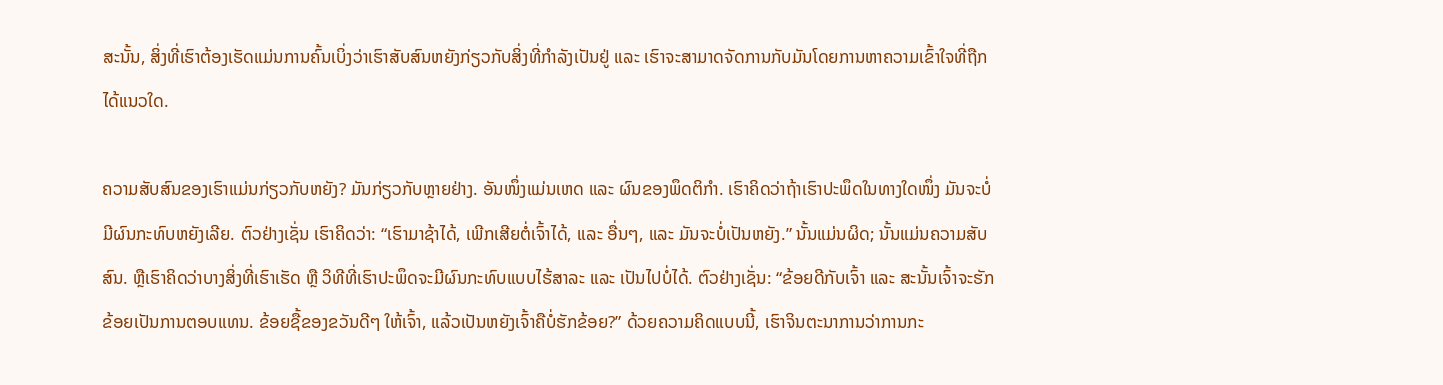ສະນັ້ນ, ສິ່ງທີ່ເຮົາຕ້ອງເຮັດແມ່ນການຄົ້ນເບິ່ງວ່າເຮົາສັບສົນຫຍັງກ່ຽວກັບສິ່ງທີ່ກຳລັງເປັນຢູ່ ແລະ ເຮົາຈະສາມາດຈັດການກັບມັນໂດຍການຫາຄວາມເຂົ້າໃຈທີ່ຖືກໄດ້ແນວໃດ.

ຄວາມສັບສົນຂອງເຮົາແມ່ນກ່ຽວກັບຫຍັງ? ມັນກ່ຽວກັບຫຼາຍຢ່າງ. ອັນໜຶ່ງແມ່ນເຫດ ແລະ ຜົນຂອງພຶດຕິກຳ. ເຮົາຄິດວ່າຖ້າເຮົາປະພຶດໃນທາງໃດໜຶ່ງ ມັນຈະບໍ່ມີຜົນກະທົບຫຍັງເລີຍ. ຕົວຢ່າງເຊັ່ນ ເຮົາຄິດວ່າ: “ເຮົາມາຊ້າໄດ້, ເພີກເສີຍຕໍ່ເຈົ້າໄດ້, ແລະ ອື່ນໆ, ແລະ ມັນຈະບໍ່ເປັນຫຍັງ.” ນັ້ນແມ່ນຜິດ; ນັ້ນແມ່ນຄວາມສັບສົນ. ຫຼືເຮົາຄິດວ່າບາງສິ່ງທີ່ເຮົາເຮັດ ຫຼື ວິທີທີ່ເຮົາປະພຶດຈະມີຜົນກະທົບແບບໄຮ້ສາລະ ແລະ ເປັນໄປບໍ່ໄດ້. ຕົວຢ່າງເຊັ່ນ: “ຂ້ອຍດີກັບເຈົ້າ ແລະ ສະນັ້ນເຈົ້າຈະຮັກຂ້ອຍເປັນການຕອບແທນ. ຂ້ອຍຊື້ຂອງຂວັນດີໆ ໃຫ້ເຈົ້າ, ແລ້ວເປັນຫຍັງເຈົ້າຄືບໍ່ຮັກຂ້ອຍ?” ດ້ວຍຄວາມຄິດແບບນີ້, ເຮົາຈິນຕະນາການວ່າການກະ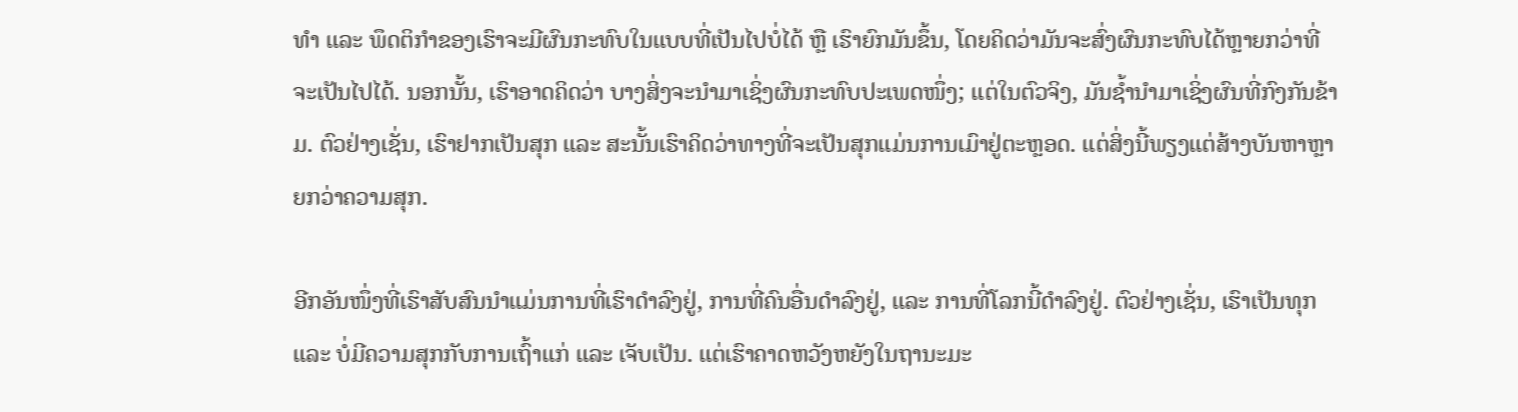ທຳ ແລະ ພຶດຕິກຳຂອງເຮົາຈະມີຜົນກະທົບໃນແບບທີ່ເປັນໄປບໍ່ໄດ້ ຫຼື ເຮົາຍົກມັນຂຶ້ນ, ໂດຍຄິດວ່າມັນຈະສົ່ງຜົນກະທົບໄດ້ຫຼາຍກວ່າທີ່ຈະເປັນໄປໄດ້. ນອກນັ້ນ, ເຮົາອາດຄິດວ່າ ບາງສິ່ງຈະນຳມາເຊິ່ງຜົນກະທົບປະເພດໜຶ່ງ; ແຕ່ໃນຕົວຈິງ, ມັນຊ້ຳນຳມາເຊິ່ງຜົນທີ່ກົງກັນຂ້າມ. ຕົວຢ່າງເຊັ່ນ, ເຮົາຢາກເປັນສຸກ ແລະ ສະນັ້ນເຮົາຄິດວ່າທາງທີ່ຈະເປັນສຸກແມ່ນການເມົາຢູ່ຕະຫຼອດ. ແຕ່ສິ່ງນີ້ພຽງແຕ່ສ້າງບັນຫາຫຼາຍກວ່າຄວາມສຸກ.

ອີກອັນໜຶ່ງທີ່ເຮົາສັບສົນນຳແມ່ນການທີ່ເຮົາດຳລົງຢູ່, ການທີ່ຄົນອື່ນດຳລົງຢູ່, ແລະ ການທີ່ໂລກນີ້ດຳລົງຢູ່. ຕົວຢ່າງເຊັ່ນ, ເຮົາເປັນທຸກ ແລະ ບໍ່ມີຄວາມສຸກກັບການເຖົ້າແກ່ ແລະ ເຈັບເປັນ. ແຕ່ເຮົາຄາດຫວັງຫຍັງໃນຖານະມະ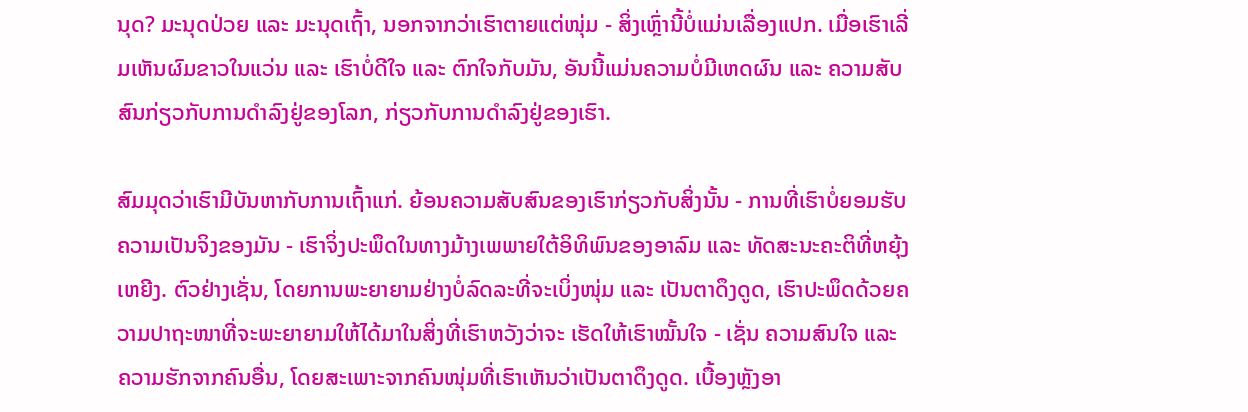ນຸດ? ມະນຸດປ່ວຍ ແລະ ມະນຸດເຖົ້າ, ນອກຈາກວ່າເຮົາຕາຍແຕ່ໜຸ່ມ - ສິ່ງເຫຼົ່ານີ້ບໍ່ແມ່ນເລື່ອງແປກ. ເມື່ອເຮົາເລີ່ມເຫັນຜົມຂາວໃນແວ່ນ ແລະ ເຮົາບໍ່ດີໃຈ ແລະ ຕົກໃຈກັບມັນ, ອັນນີ້ແມ່ນຄວາມບໍ່ມີເຫດຜົນ ແລະ ຄວາມສັບສົນກ່ຽວກັບການດຳລົງຢູ່ຂອງໂລກ, ກ່ຽວກັບການດຳລົງຢູ່ຂອງເຮົາ.

ສົມມຸດວ່າເຮົາມີບັນຫາກັບການເຖົ້າແກ່. ຍ້ອນຄວາມສັບສົນຂອງເຮົາກ່ຽວກັບສິ່ງນັ້ນ - ການທີ່ເຮົາບໍ່ຍອມຮັບຄວາມເປັນຈິງຂອງມັນ - ເຮົາຈິ່ງປະພຶດໃນທາງມ້າງເພພາຍໃຕ້ອິທິພົນຂອງອາລົມ ແລະ ທັດສະນະຄະຕິທີ່ຫຍຸ້ງເຫຍີງ. ຕົວຢ່າງເຊັ່ນ, ໂດຍການພະຍາຍາມຢ່າງບໍ່ລົດລະທີ່ຈະເບິ່ງໜຸ່ມ ແລະ ເປັນຕາດຶງດູດ, ເຮົາປະພຶດດ້ວຍຄວາມປາຖະໜາທີ່ຈະພະຍາຍາມໃຫ້ໄດ້ມາໃນສິ່ງທີ່ເຮົາຫວັງວ່າຈະ ເຮັດໃຫ້ເຮົາໝັ້ນໃຈ - ເຊັ່ນ ຄວາມສົນໃຈ ແລະ ຄວາມຮັກຈາກຄົນອື່ນ, ໂດຍສະເພາະຈາກຄົນໜຸ່ມທີ່ເຮົາເຫັນວ່າເປັນຕາດຶງດູດ. ເບື້ອງຫຼັງອາ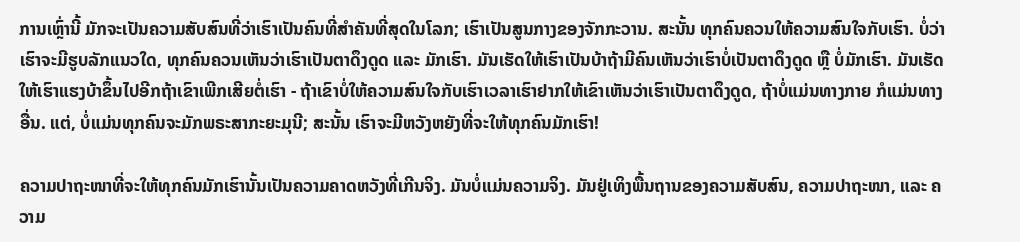ການເຫຼົ່ານີ້ ມັກຈະເປັນຄວາມສັບສົນທີ່ວ່າເຮົາເປັນຄົນທີ່ສຳຄັນທີ່ສຸດໃນໂລກ; ເຮົາເປັນສູນກາງຂອງຈັກກະວານ. ສະນັ້ນ ທຸກຄົນຄວນໃຫ້ຄວາມສົນໃຈກັບເຮົາ. ບໍ່ວ່າເຮົາຈະມີຮູບລັກແນວໃດ, ທຸກຄົນຄວນເຫັນວ່າເຮົາເປັນຕາດຶງດູດ ແລະ ມັກເຮົາ. ມັນເຮັດໃຫ້ເຮົາເປັນບ້າຖ້າມີຄົນເຫັນວ່າເຮົາບໍ່ເປັນຕາດຶງດູດ ຫຼື ບໍ່ມັກເຮົາ. ມັນເຮັດໃຫ້ເຮົາແຮງບ້າຂຶ້ນໄປອີກຖ້າເຂົາເພີກເສີຍຕໍ່ເຮົາ - ຖ້າເຂົາບໍ່ໃຫ້ຄວາມສົນໃຈກັບເຮົາເວລາເຮົາຢາກໃຫ້ເຂົາເຫັນວ່າເຮົາເປັນຕາດຶງດູດ, ຖ້າບໍ່ແມ່ນທາງກາຍ ກໍແມ່ນທາງອື່ນ. ແຕ່, ບໍ່ແມ່ນທຸກຄົນຈະມັກພຣະສາກະຍະມຸນີ; ສະນັ້ນ ເຮົາຈະມີຫວັງຫຍັງທີ່ຈະໃຫ້ທຸກຄົນມັກເຮົາ!

ຄວາມປາຖະໜາທີ່ຈະໃຫ້ທຸກຄົນມັກເຮົານັ້ນເປັນຄວາມຄາດຫວັງທີ່ເກີນຈິງ. ມັນບໍ່ແມ່ນຄວາມຈິງ. ມັນຢູ່ເທິງພື້ນຖານຂອງຄວາມສັບສົນ, ຄວາມປາຖະໜາ, ແລະ ຄວາມ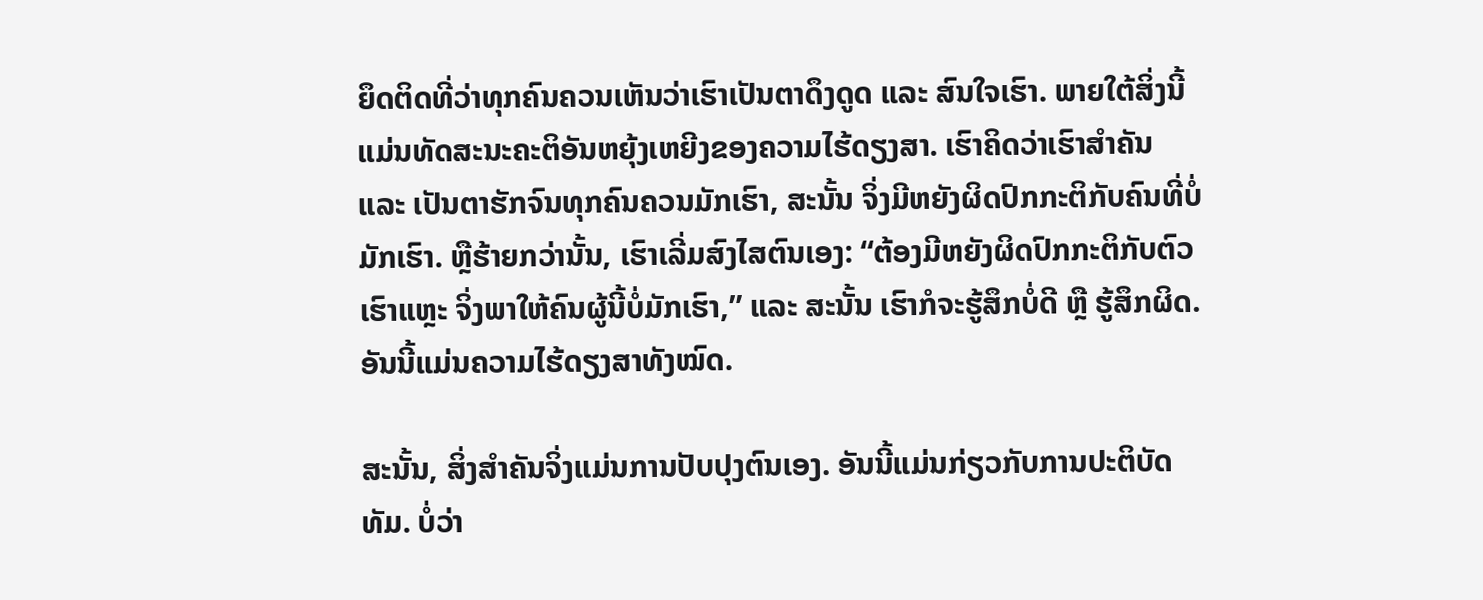ຍຶດຕິດທີ່ວ່າທຸກຄົນຄວນເຫັນວ່າເຮົາເປັນຕາດຶງດູດ ແລະ ສົນໃຈເຮົາ. ພາຍໃຕ້ສິ່ງນີ້ແມ່ນທັດສະນະຄະຕິອັນຫຍຸ້ງເຫຍີງຂອງຄວາມໄຮ້ດຽງສາ. ເຮົາຄິດວ່າເຮົາສຳຄັນ ແລະ ເປັນຕາຮັກຈົນທຸກຄົນຄວນມັກເຮົາ, ສະນັ້ນ ຈິ່ງມີຫຍັງຜິດປົກກະຕິກັບຄົນທີ່ບໍ່ມັກເຮົາ. ຫຼືຮ້າຍກວ່ານັ້ນ, ເຮົາເລີ່ມສົງໄສຕົນເອງ: “ຕ້ອງມີຫຍັງຜິດປົກກະຕິກັບຕົວເຮົາແຫຼະ ຈິ່ງພາໃຫ້ຄົນຜູ້ນີ້ບໍ່ມັກເຮົາ,” ແລະ ສະນັ້ນ ເຮົາກໍຈະຮູ້ສຶກບໍ່ດີ ຫຼື ຮູ້ສຶກຜິດ. ອັນນີ້ແມ່ນຄວາມໄຮ້ດຽງສາທັງໝົດ.

ສະນັ້ນ, ສິ່ງສຳຄັນຈິ່ງແມ່ນການປັບປຸງຕົນເອງ. ອັນນີ້ແມ່ນກ່ຽວກັບການປະຕິບັດທັມ. ບໍ່ວ່າ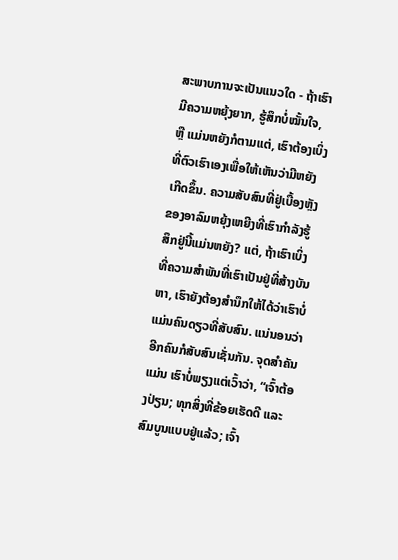ສະພາບການຈະເປັນແນວໃດ - ຖ້າເຮົາມີຄວາມຫຍຸ້ງຍາກ, ຮູ້ສຶກບໍ່ໝັ້ນໃຈ, ຫຼື ແມ່ນຫຍັງກໍຕາມແຕ່, ເຮົາຕ້ອງເບິ່ງທີ່ຕົວເຮົາເອງເພື່ອໃຫ້ເຫັນວ່າມີຫຍັງເກີດຂຶ້ນ. ຄວາມສັບສົນທີ່ຢູ່ເບື້ອງຫຼັງຂອງອາລົມຫຍຸ້ງເຫຍີງທີ່ເຮົາກຳລັງຮູ້ສຶກຢູ່ນີ້ແມ່ນຫຍັງ? ແຕ່, ຖ້າເຮົາເບິ່ງທີ່ຄວາມສຳພັນທີ່ເຮົາເປັນຢູ່ທີ່ສ້າງບັນຫາ, ເຮົາຍັງຕ້ອງສຳນຶກໃຫ້ໄດ້ວ່າເຮົາບໍ່ແມ່ນຄົນດຽວທີ່ສັບສົນ. ແນ່ນອນວ່າ ອີກຄົນກໍສັບສົນເຊັ່ນກັນ. ຈຸດສຳຄັນແມ່ນ ເຮົາບໍ່ພຽງແຕ່ເວົ້າວ່າ, “ເຈົ້າຕ້ອງປ່ຽນ; ທຸກສິ່ງທີ່ຂ້ອຍເຮັດດີ ແລະ ສົມບູນແບບຢູ່ແລ້ວ; ເຈົ້າ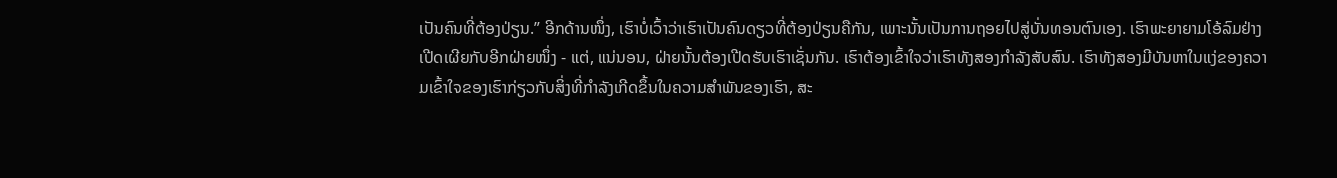ເປັນຄົນທີ່ຕ້ອງປ່ຽນ.” ອີກດ້ານໜຶ່ງ, ເຮົາບໍ່ເວົ້າວ່າເຮົາເປັນຄົນດຽວທີ່ຕ້ອງປ່ຽນຄືກັນ, ເພາະນັ້ນເປັນການຖອຍໄປສູ່ບັ່ນທອນຕົນເອງ. ເຮົາພະຍາຍາມໂອ້ລົມຢ່າງເປີດເຜີຍກັບອີກຝ່າຍໜຶ່ງ - ແຕ່, ແນ່ນອນ, ຝ່າຍນັ້ນຕ້ອງເປີດຮັບເຮົາເຊັ່ນກັນ. ເຮົາຕ້ອງເຂົ້າໃຈວ່າເຮົາທັງສອງກຳລັງສັບສົນ. ເຮົາທັງສອງມີບັນຫາໃນແງ່ຂອງຄວາມເຂົ້າໃຈຂອງເຮົາກ່ຽວກັບສິ່ງທີ່ກຳລັງເກີດຂຶ້ນໃນຄວາມສຳພັນຂອງເຮົາ, ສະ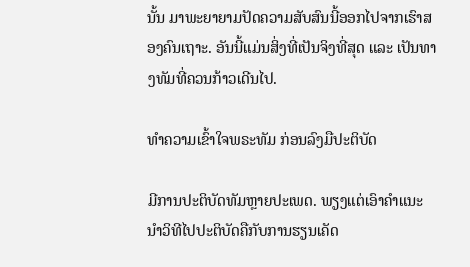ນັ້ນ ມາພະຍາຍາມປັດຄວາມສັບສົນນີ້ອອກໄປຈາກເຮົາສອງຄົນເຖາະ. ອັນນີ້ແມ່ນສິ່ງທີ່ເປັນຈິງທີ່ສຸດ ແລະ ເປັນທາງທັມທີ່ຄວນກ້າວເດີນໄປ.

ທຳຄວາມເຂົ້າໃຈພຣະທັມ ກ່ອນລົງມືປະຕິບັດ

ມີການປະຕິບັດທັມຫຼາຍປະເພດ. ພຽງແຕ່ເອົາຄຳແນະນຳວິທີໄປປະຕິບັດຄືກັບການຮຽນເຄັດ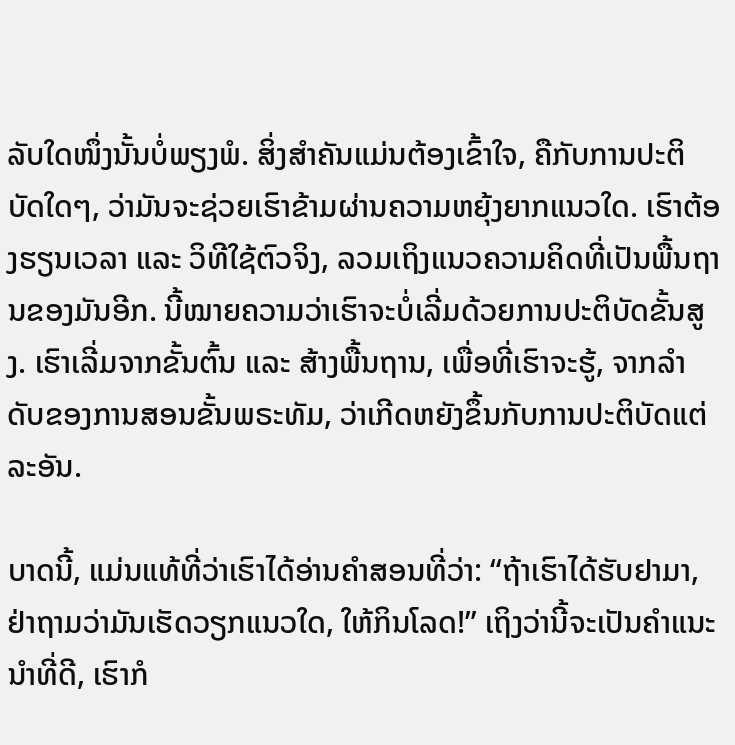ລັບໃດໜຶ່ງນັ້ນບໍ່ພຽງພໍ. ສິ່ງສຳຄັນແມ່ນຕ້ອງເຂົ້າໃຈ, ຄືກັບການປະຕິບັດໃດໆ, ວ່າມັນຈະຊ່ວຍເຮົາຂ້າມຜ່ານຄວາມຫຍຸ້ງຍາກແນວໃດ. ເຮົາຕ້ອງຮຽນເວລາ ແລະ ວິທີໃຊ້ຕົວຈິງ, ລວມເຖິງແນວຄວາມຄິດທີ່ເປັນພື້ນຖານຂອງມັນອີກ. ນີ້ໝາຍຄວາມວ່າເຮົາຈະບໍ່ເລີ່ມດ້ວຍການປະຕິບັດຂັ້ນສູງ. ເຮົາເລີ່ມຈາກຂັ້ນຕົ້ນ ແລະ ສ້າງພື້ນຖານ, ເພື່ອທີ່ເຮົາຈະຮູ້, ຈາກລຳດັບຂອງການສອນຂັ້ນພຣະທັມ, ວ່າເກີດຫຍັງຂຶ້ນກັບການປະຕິບັດແຕ່ລະອັນ.

ບາດນີ້, ແມ່ນແທ້ທີ່ວ່າເຮົາໄດ້ອ່ານຄຳສອນທີ່ວ່າ: “ຖ້າເຮົາໄດ້ຮັບຢາມາ, ຢ່າຖາມວ່າມັນເຮັດວຽກແນວໃດ, ໃຫ້ກິນໂລດ!” ເຖິງວ່ານີ້ຈະເປັນຄຳແນະນຳທີ່ດີ, ເຮົາກໍ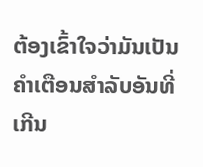ຕ້ອງເຂົ້າໃຈວ່າມັນເປັນຄຳເຕືອນສຳລັບອັນທີ່ເກີນ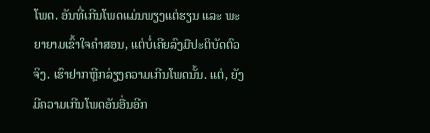ໂພດ. ອັນທີ່ເກີນໂພດແມ່ນພຽງແຕ່ຮຽນ ແລະ ພະຍາຍາມເຂົ້າໃຈຄຳສອນ, ແຕ່ບໍ່ເຄີຍລົງມືປະຕິບັດຕົວຈິງ. ເຮົາຢາກຫຼີກລ່ຽງຄວາມເກີນໂພດນັ້ນ. ແຕ່, ຍັງມີຄວາມເກີນໂພດອັນອື່ນອີກ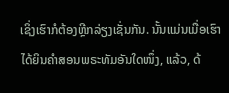ເຊິ່ງເຮົາກໍຕ້ອງຫຼີກລ່ຽງເຊັ່ນກັນ. ນັ້ນແມ່ນເມື່ອເຮົາໄດ້ຍິນຄຳສອນພຣະທັມອັນໃດໜຶ່ງ, ແລ້ວ, ດ້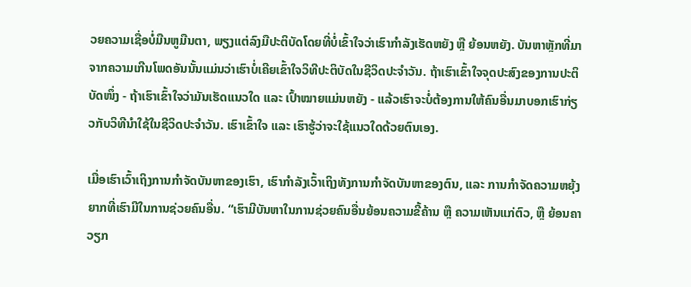ວຍຄວາມເຊື່ອບໍ່ມືນຫູມືນຕາ, ພຽງແຕ່ລົງມືປະຕິບັດໂດຍທີ່ບໍ່ເຂົ້າໃຈວ່າເຮົາກຳລັງເຮັດຫຍັງ ຫຼື ຍ້ອນຫຍັງ. ບັນຫາຫຼັກທີ່ມາຈາກຄວາມເກີນໂພດອັນນັ້ນແມ່ນວ່າເຮົາບໍ່ເຄີຍເຂົ້າໃຈວິທີປະຕິບັດໃນຊີວິດປະຈຳວັນ. ຖ້າເຮົາເຂົ້າໃຈຈຸດປະສົງຂອງການປະຕິບັດໜຶ່ງ - ຖ້າເຮົາເຂົ້າໃຈວ່າມັນເຮັດແນວໃດ ແລະ ເປົ້າໝາຍແມ່ນຫຍັງ - ແລ້ວເຮົາຈະບໍ່ຕ້ອງການໃຫ້ຄົນອື່ນມາບອກເຮົາກ່ຽວກັບວິທີນຳໃຊ້ໃນຊີວິດປະຈຳວັນ. ເຮົາເຂົ້າໃຈ ແລະ ເຮົາຮູ້ວ່າຈະໃຊ້ແນວໃດດ້ວຍຕົນເອງ.

ເມື່ອເຮົາເວົ້າເຖິງການກຳຈັດບັນຫາຂອງເຮົາ, ເຮົາກຳລັງເວົ້າເຖິງທັງການກຳຈັດບັນຫາຂອງຕົນ, ແລະ ການກຳຈັດຄວາມຫຍຸ້ງຍາກທີ່ເຮົາມີໃນການຊ່ວຍຄົນອື່ນ. “ເຮົາມີບັນຫາໃນການຊ່ວຍຄົນອື່ນຍ້ອນຄວາມຂີ້ຄ້ານ ຫຼື ຄວາມເຫັນແກ່ຕົວ, ຫຼື ຍ້ອນຄາວຽກ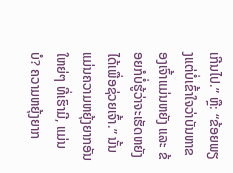ເກີນໄປ.” ຫຼື: “ຂ້ອຍພຽງແຕ່ບໍ່ເຂົ້າໃຈວ່າບັນຫາຂອງເຈົ້າແມ່ນຫຍັງ ແລະ ຂ້ອຍກໍບໍ່ຮູ້ວ່າຈະເຮັດຫຍັງໄດ້ເພື່ອຊ່ວຍເຈົ້າ.” ນັ້ນແມ່ນຄວາມຫຍຸ້ງຍາກອັນໃຫຍ່ໆ ທີ່ເຮົາມີ, ແມ່ນບໍ? ຄວາມຫຍຸ້ງຍາກ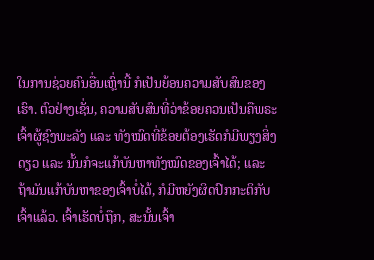ໃນການຊ່ວຍຄົນອື່ນເຫຼົ່ານີ້ ກໍເປັນຍ້ອນຄວາມສັບສົນຂອງເຮົາ. ຕົວຢ່າງເຊັ່ນ, ຄວາມສັບສົນທີ່ວ່າຂ້ອຍຄວນເປັນຄືພຣະເຈົ້າຜູ້ຊົງພະລັງ ແລະ ທັງໝົດທີ່ຂ້ອຍຕ້ອງເຮັດກໍມີພຽງສິ່ງດຽວ ແລະ ນັ້ນກໍຈະແກ້ບັນຫາທັງໝົດຂອງເຈົ້າໄດ້; ແລະ ຖ້າມັນແກ້ບັນຫາຂອງເຈົ້າບໍ່ໄດ້, ກໍມີຫຍັງຜິດປົກກະຕິກັບເຈົ້າແລ້ວ. ເຈົ້າເຮັດບໍ່ຖືກ, ສະນັ້ນເຈົ້າ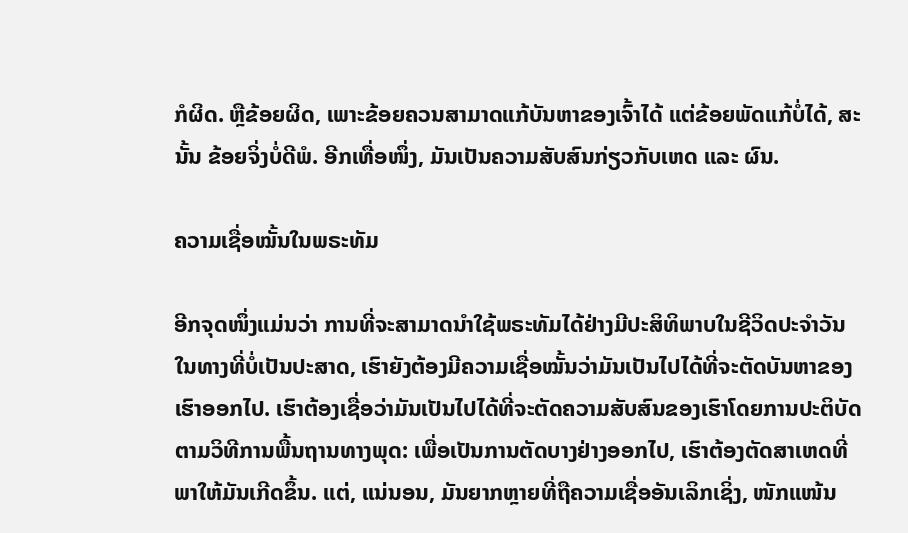ກໍຜິດ. ຫຼືຂ້ອຍຜິດ, ເພາະຂ້ອຍຄວນສາມາດແກ້ບັນຫາຂອງເຈົ້າໄດ້ ແຕ່ຂ້ອຍພັດແກ້ບໍ່ໄດ້, ສະນັ້ນ ຂ້ອຍຈິ່ງບໍ່ດີພໍ. ອີກເທື່ອໜຶ່ງ, ມັນເປັນຄວາມສັບສົນກ່ຽວກັບເຫດ ແລະ ຜົນ.

ຄວາມເຊື່ອໝັ້ນໃນພຣະທັມ

ອີກຈຸດໜຶ່ງແມ່ນວ່າ ການທີ່ຈະສາມາດນຳໃຊ້ພຣະທັມໄດ້ຢ່າງມີປະສິທິພາບໃນຊີວິດປະຈຳວັນໃນທາງທີ່ບໍ່ເປັນປະສາດ, ເຮົາຍັງຕ້ອງມີຄວາມເຊື່ອໝັ້ນວ່າມັນເປັນໄປໄດ້ທີ່ຈະຕັດບັນຫາຂອງເຮົາອອກໄປ. ເຮົາຕ້ອງເຊື່ອວ່າມັນເປັນໄປໄດ້ທີ່ຈະຕັດຄວາມສັບສົນຂອງເຮົາໂດຍການປະຕິບັດຕາມວິທີການພື້ນຖານທາງພຸດ: ເພື່ອເປັນການຕັດບາງຢ່າງອອກໄປ, ເຮົາຕ້ອງຕັດສາເຫດທີ່ພາໃຫ້ມັນເກີດຂຶ້ນ. ແຕ່, ແນ່ນອນ, ມັນຍາກຫຼາຍທີ່ຖືຄວາມເຊື່ອອັນເລິກເຊິ່ງ, ໜັກແໜ້ນ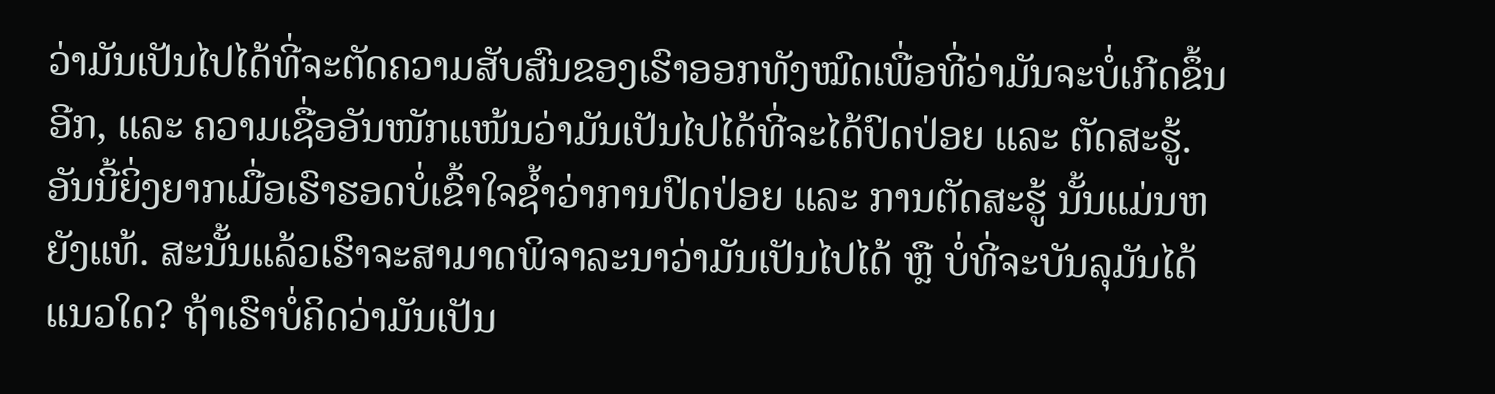ວ່າມັນເປັນໄປໄດ້ທີ່ຈະຕັດຄວາມສັບສົນຂອງເຮົາອອກທັງໝົດເພື່ອທີ່ວ່າມັນຈະບໍ່ເກີດຂຶ້ນອີກ, ແລະ ຄວາມເຊື່ອອັນໜັກແໜ້ນວ່າມັນເປັນໄປໄດ້ທີ່ຈະໄດ້ປົດປ່ອຍ ແລະ ຕັດສະຮູ້. ອັນນີ້ຍິ່ງຍາກເມື່ອເຮົາຮອດບໍ່ເຂົ້າໃຈຊ້ຳວ່າການປົດປ່ອຍ ແລະ ການຕັດສະຮູ້ ນັ້ນແມ່ນຫຍັງແທ້. ສະນັ້ນແລ້ວເຮົາຈະສາມາດພິຈາລະນາວ່າມັນເປັນໄປໄດ້ ຫຼື ບໍ່ທີ່ຈະບັນລຸມັນໄດ້ແນວໃດ? ຖ້າເຮົາບໍ່ຄິດວ່າມັນເປັນ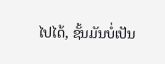ໄປໄດ້, ຊັ້ນມັນບໍ່ເປັນ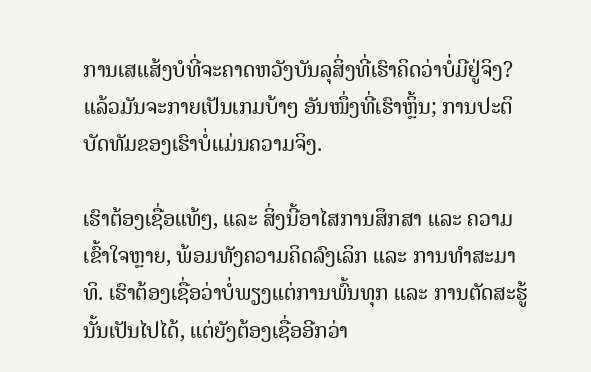ການເສແສ້ງບໍທີ່ຈະຄາດຫວັງບັນລຸສິ່ງທີ່ເຮົາຄິດວ່າບໍ່ມີຢູ່ຈິງ? ແລ້ວມັນຈະກາຍເປັນເກມບ້າໆ ອັນໜຶ່ງທີ່ເຮົາຫຼິ້ນ; ການປະຕິບັດທັມຂອງເຮົາບໍ່ແມ່ນຄວາມຈິງ.

ເຮົາຕ້ອງເຊື່ອແທ້ໆ, ແລະ ສິ່ງນີ້ອາໄສການສຶກສາ ແລະ ຄວາມເຂົ້າໃຈຫຼາຍ, ພ້ອມທັງຄວາມຄິດລົງເລິກ ແລະ ການທຳສະມາທິ. ເຮົາຕ້ອງເຊື່ອວ່າບໍ່ພຽງແຕ່ການພົ້ນທຸກ ແລະ ການຕັດສະຮູ້ນັ້ນເປັນໄປໄດ້, ແຕ່ຍັງຕ້ອງເຊື່ອອີກວ່າ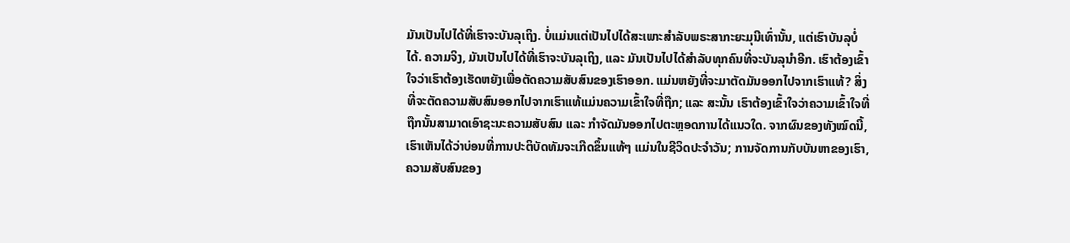ມັນເປັນໄປໄດ້ທີ່ເຮົາຈະບັນລຸເຖິງ. ບໍ່ແມ່ນແຕ່ເປັນໄປໄດ້ສະເພາະສຳລັບພຣະສາກະຍະມຸນີເທົ່ານັ້ນ, ແຕ່ເຮົາບັນລຸບໍ່ໄດ້. ຄວາມຈິງ, ມັນເປັນໄປໄດ້ທີ່ເຮົາຈະບັນລຸເຖິງ, ແລະ ມັນເປັນໄປໄດ້ສຳລັບທຸກຄົນທີ່ຈະບັນລຸນຳອີກ. ເຮົາຕ້ອງເຂົ້າໃຈວ່າເຮົາຕ້ອງເຮັດຫຍັງເພື່ອຕັດຄວາມສັບສົນຂອງເຮົາອອກ. ແມ່ນຫຍັງທີ່ຈະມາຕັດມັນອອກໄປຈາກເຮົາແທ້? ສິ່ງທີ່ຈະຕັດຄວາມສັບສົນອອກໄປຈາກເຮົາແທ້ແມ່ນຄວາມເຂົ້າໃຈທີ່ຖືກ; ແລະ ສະນັ້ນ ເຮົາຕ້ອງເຂົ້າໃຈວ່າຄວາມເຂົ້າໃຈທີ່ຖືກນັ້ນສາມາດເອົາຊະນະຄວາມສັບສົນ ແລະ ກຳຈັດມັນອອກໄປຕະຫຼອດການໄດ້ແນວໃດ. ຈາກຜົນຂອງທັງໝົດນີ້, ເຮົາເຫັນໄດ້ວ່າບ່ອນທີ່ການປະຕິບັດທັມຈະເກີດຂຶ້ນແທ້ໆ ແມ່ນໃນຊີວິດປະຈຳວັນ; ການຈັດການກັບບັນຫາຂອງເຮົາ, ຄວາມສັບສົນຂອງ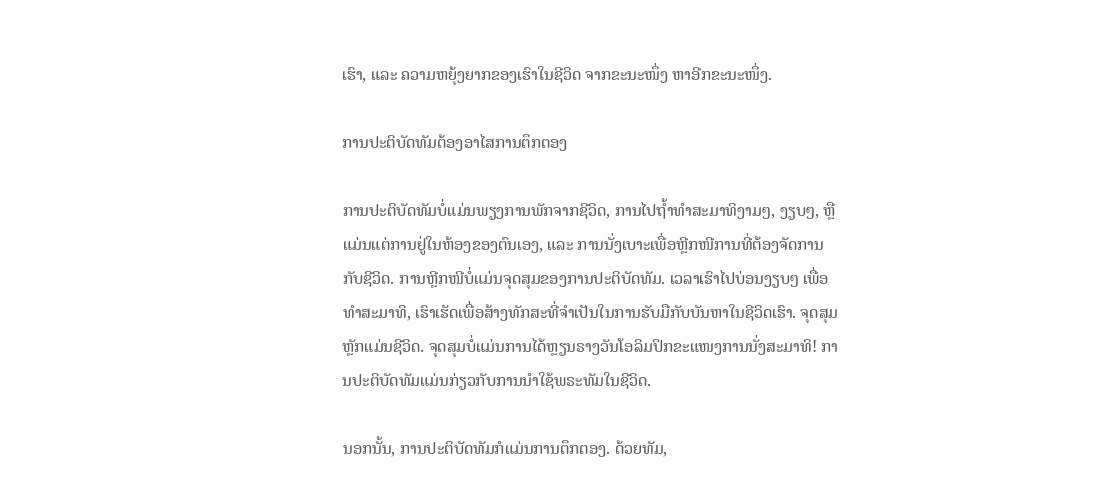ເຮົາ, ແລະ ຄວາມຫຍຸ້ງຍາກຂອງເຮົາໃນຊີວິດ ຈາກຂະນະໜຶ່ງ ຫາອີກຂະນະໜຶ່ງ.

ການປະຕິບັດທັມຕ້ອງອາໄສການຕຶກຕອງ

ການປະຕິບັດທັມບໍ່ແມ່ນພຽງການພັກຈາກຊີວິດ, ການໄປຖ້ຳທຳສະມາທິງາມໆ, ງຽບໆ, ຫຼື ແມ່ນແຕ່ການຢູ່ໃນຫ້ອງຂອງຕົນເອງ, ແລະ ການນັ່ງເບາະເພື່ອຫຼີກໜີການທີ່ຕ້ອງຈັດການກັບຊີວິດ. ການຫຼີກໜີບໍ່ແມ່ນຈຸດສຸມຂອງການປະຕິບັດທັມ. ເວລາເຮົາໄປບ່ອນງຽບໆ ເພື່ອທຳສະມາທິ, ເຮົາເຮັດເພື່ອສ້າງທັກສະທີ່ຈຳເປັນໃນການຮັບມືກັບບັນຫາໃນຊີວິດເຮົາ. ຈຸດສຸມຫຼັກແມ່ນຊີວິດ. ຈຸດສຸມບໍ່ແມ່ນການໄດ້ຫຼຽນຣາງວັນໂອລິມປິກຂະແໜງການນັ່ງສະມາທິ! ການປະຕິບັດທັມແມ່ນກ່ຽວກັບການນຳໃຊ້ພຣະທັມໃນຊີວິດ.

ນອກນັ້ນ, ການປະຕິບັດທັມກໍແມ່ນການຕຶກຕອງ. ດ້ວຍທັມ,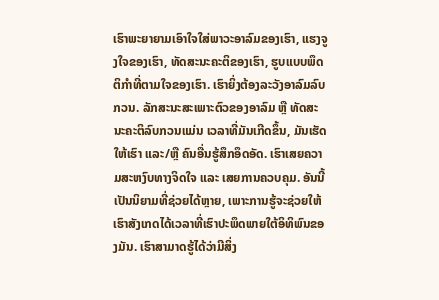ເຮົາພະຍາຍາມເອົາໃຈໃສ່ພາວະອາລົມຂອງເຮົາ, ແຮງຈູງໃຈຂອງເຮົາ, ທັດສະນະຄະຕິຂອງເຮົາ, ຮູບແບບພຶດຕິກຳທີ່ຕາມໃຈຂອງເຮົາ. ເຮົາຍິ່ງຕ້ອງລະວັງອາລົມລົບກວນ. ລັກສະນະສະເພາະຕົວຂອງອາລົມ ຫຼື ທັດສະນະຄະຕິລົບກວນແມ່ນ ເວລາທີ່ມັນເກີດຂຶ້ນ, ມັນເຮັດໃຫ້ເຮົາ ແລະ/ຫຼື ຄົນອື່ນຮູ້ສຶກອຶດອັດ. ເຮົາເສຍຄວາມສະຫງົບທາງຈິດໃຈ ແລະ ເສຍການຄວບຄຸມ. ອັນນີ້ເປັນນິຍາມທີ່ຊ່ວຍໄດ້ຫຼາຍ, ເພາະການຮູ້ຈະຊ່ວຍໃຫ້ເຮົາສັງເກດໄດ້ເວລາທີ່ເຮົາປະພຶດພາຍໃຕ້ອິທິພົນຂອງມັນ. ເຮົາສາມາດຮູ້ໄດ້ວ່າມີສິ່ງ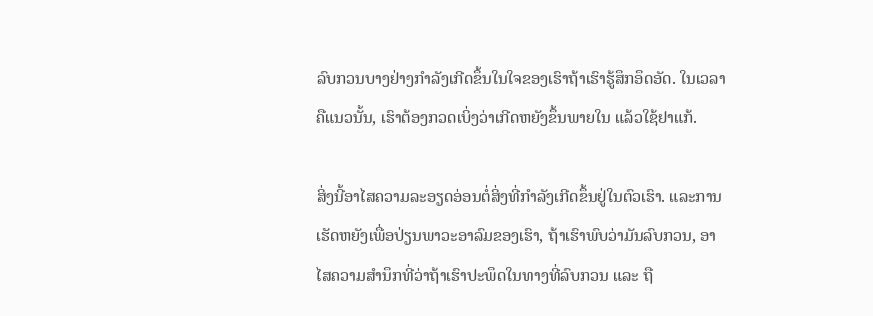ລົບກວນບາງຢ່າງກຳລັງເກີດຂຶ້ນໃນໃຈຂອງເຮົາຖ້າເຮົາຮູ້ສຶກອຶດອັດ. ໃນເວລາຄືແນວນັ້ນ, ເຮົາຕ້ອງກວດເບິ່ງວ່າເກີດຫຍັງຂຶ້ນພາຍໃນ ແລ້ວໃຊ້ຢາແກ້.

ສິ່ງນີ້ອາໄສຄວາມລະອຽດອ່ອນຕໍ່ສິ່ງທີ່ກຳລັງເກີດຂຶ້ນຢູ່ໃນຕົວເຮົາ. ແລະການເຮັດຫຍັງເພື່ອປ່ຽນພາວະອາລົມຂອງເຮົາ, ຖ້າເຮົາພົບວ່າມັນລົບກວນ, ອາໄສຄວາມສຳນຶກທີ່ວ່າຖ້າເຮົາປະພຶດໃນທາງທີ່ລົບກວນ ແລະ ຖື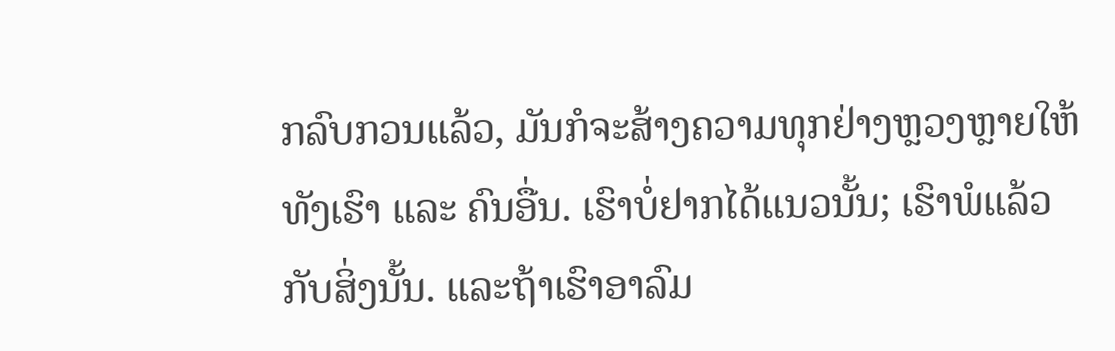ກລົບກວນແລ້ວ, ມັນກໍຈະສ້າງຄວາມທຸກຢ່າງຫຼວງຫຼາຍໃຫ້ທັງເຮົາ ແລະ ຄົນອື່ນ. ເຮົາບໍ່ຢາກໄດ້ແນວນັ້ນ; ເຮົາພໍແລ້ວກັບສິ່ງນັ້ນ. ແລະຖ້າເຮົາອາລົມ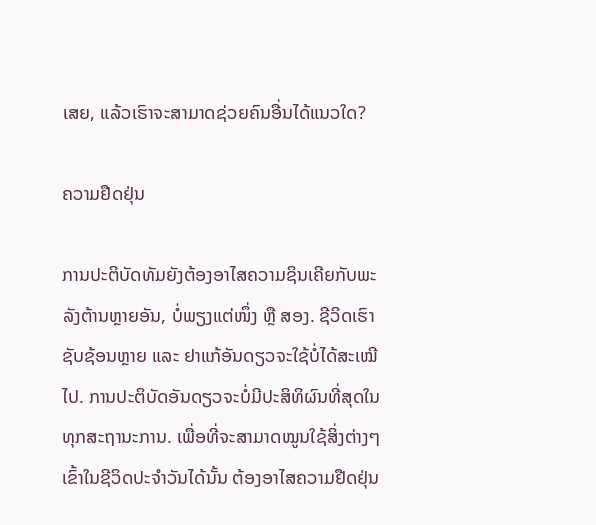ເສຍ, ແລ້ວເຮົາຈະສາມາດຊ່ວຍຄົນອື່ນໄດ້ແນວໃດ?

ຄວາມຢືດຢຸ່ນ

ການປະຕິບັດທັມຍັງຕ້ອງອາໄສຄວາມຊິນເຄີຍກັບພະລັງຕ້ານຫຼາຍອັນ, ບໍ່ພຽງແຕ່ໜຶ່ງ ຫຼື ສອງ. ຊີວິດເຮົາຊັບຊ້ອນຫຼາຍ ແລະ ຢາແກ້ອັນດຽວຈະໃຊ້ບໍ່ໄດ້ສະເໝີໄປ. ການປະຕິບັດອັນດຽວຈະບໍ່ມີປະສິທິຜົນທີ່ສຸດໃນທຸກສະຖານະການ. ເພື່ອທີ່ຈະສາມາດໝູນໃຊ້ສິ່ງຕ່າງໆ ເຂົ້າໃນຊີວິດປະຈຳວັນໄດ້ນັ້ນ ຕ້ອງອາໄສຄວາມຢືດຢຸ່ນ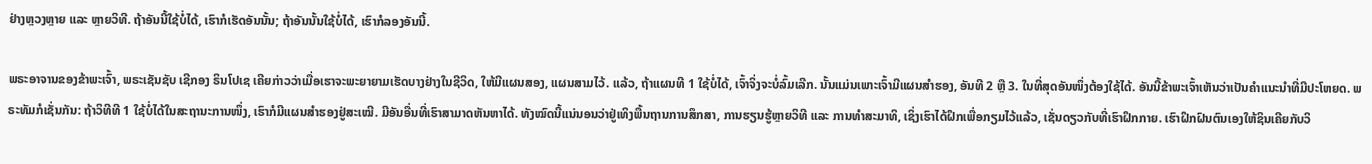ຢ່າງຫຼວງຫຼາຍ ແລະ ຫຼາຍວິທີ. ຖ້າອັນນີ້ໃຊ້ບໍ່ໄດ້, ເຮົາກໍເຮັດອັນນັ້ນ; ຖ້າອັນນັ້ນໃຊ້ບໍ່ໄດ້, ເຮົາກໍລອງອັນນີ້.

ພຣະອາຈານຂອງຂ້າພະເຈົ້າ, ພຣະເຊັນຊັບ ເຊີກອງ ຣິນໂປເຊ ເຄີຍກ່າວວ່າເມື່ອເຮາຈະພະຍາຍາມເຮັດບາງຢ່າງໃນຊີວິດ, ໃຫ້ມີແຜນສອງ, ແຜນສາມໄວ້. ແລ້ວ, ຖ້າແຜນທີ 1 ໃຊ້ບໍ່ໄດ້, ເຈົ້າຈິ່ງຈະບໍ່ລົ້ມເລີກ. ນັ້ນແມ່ນເພາະເຈົ້າມີແຜນສຳຮອງ, ອັນທີ 2 ຫຼື 3. ໃນທີ່ສຸດອັນໜຶ່ງຕ້ອງໃຊ້ໄດ້. ອັນນີ້ຂ້າພະເຈົ້າເຫັນວ່າເປັນຄຳແນະນຳທີ່ມີປະໂຫຍດ. ພຣະທັມກໍເຊັ່ນກັນ: ຖ້າວິທີທີ 1 ໃຊ້ບໍ່ໄດ້ໃນສະຖານະການໜຶ່ງ, ເຮົາກໍມີແຜນສຳຮອງຢູ່ສະເໝີ. ມີອັນອື່ນທີ່ເຮົາສາມາດຫັນຫາໄດ້. ທັງໝົດນີ້ແນ່ນອນວ່າຢູ່ເທິງພື້ນຖານການສຶກສາ, ການຮຽນຮູ້ຫຼາຍວິທີ ແລະ ການທຳສະມາທິ, ເຊິ່ງເຮົາໄດ້ຝຶກເພື່ອກຽມໄວ້ແລ້ວ, ເຊັ່ນດຽວກັບທີ່ເຮົາຝຶກກາຍ. ເຮົາຝຶກຝົນຕົນເອງໃຫ້ຊິນເຄີຍກັບວິ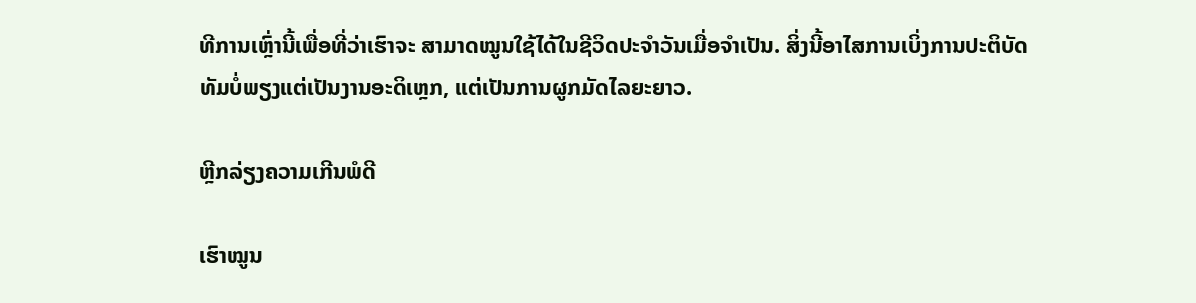ທີການເຫຼົ່ານີ້ເພື່ອທີ່ວ່າເຮົາຈະ ສາມາດໝູນໃຊ້ໄດ້ໃນຊີວິດປະຈຳວັນເມື່ອຈຳເປັນ. ສິ່ງນີ້ອາໄສການເບິ່ງການປະຕິບັດທັມບໍ່ພຽງແຕ່ເປັນງານອະດິເຫຼກ, ແຕ່ເປັນການຜູກມັດໄລຍະຍາວ.

ຫຼີກລ່ຽງຄວາມເກີນພໍດີ

ເຮົາໝູນ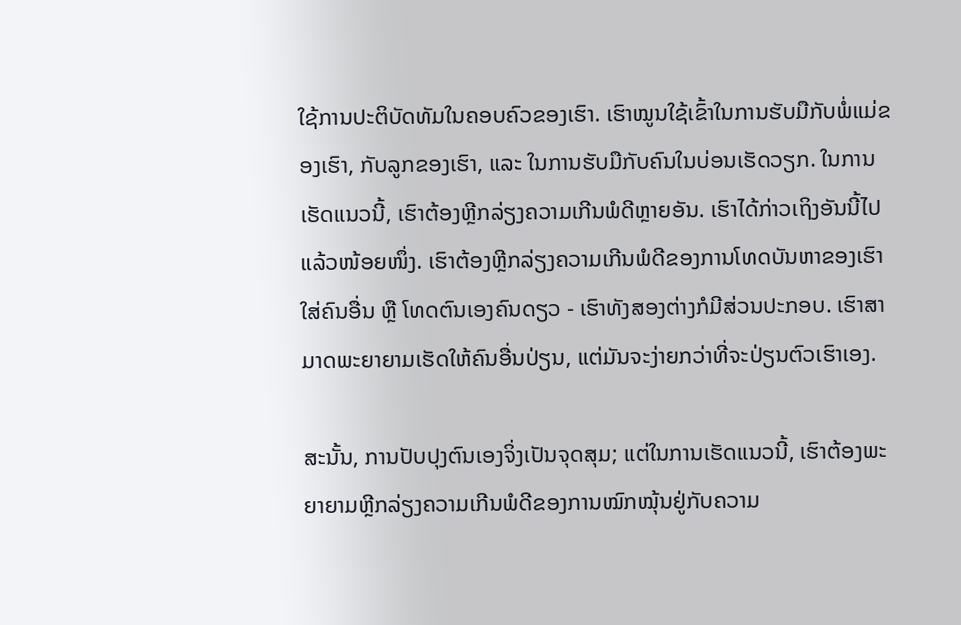ໃຊ້ການປະຕິບັດທັມໃນຄອບຄົວຂອງເຮົາ. ເຮົາໝູນໃຊ້ເຂົ້າໃນການຮັບມືກັບພໍ່ແມ່ຂອງເຮົາ, ກັບລູກຂອງເຮົາ, ແລະ ໃນການຮັບມືກັບຄົນໃນບ່ອນເຮັດວຽກ. ໃນການເຮັດແນວນີ້, ເຮົາຕ້ອງຫຼີກລ່ຽງຄວາມເກີນພໍດີຫຼາຍອັນ. ເຮົາໄດ້ກ່າວເຖິງອັນນີ້ໄປແລ້ວໜ້ອຍໜຶ່ງ. ເຮົາຕ້ອງຫຼີກລ່ຽງຄວາມເກີນພໍດີຂອງການໂທດບັນຫາຂອງເຮົາໃສ່ຄົນອື່ນ ຫຼື ໂທດຕົນເອງຄົນດຽວ - ເຮົາທັງສອງຕ່າງກໍມີສ່ວນປະກອບ. ເຮົາສາມາດພະຍາຍາມເຮັດໃຫ້ຄົນອື່ນປ່ຽນ, ແຕ່ມັນຈະງ່າຍກວ່າທີ່ຈະປ່ຽນຕົວເຮົາເອງ.

ສະນັ້ນ, ການປັບປຸງຕົນເອງຈິ່ງເປັນຈຸດສຸມ; ແຕ່ໃນການເຮັດແນວນີ້, ເຮົາຕ້ອງພະຍາຍາມຫຼີກລ່ຽງຄວາມເກີນພໍດີຂອງການໝົກໝຸ້ນຢູ່ກັບຄວາມ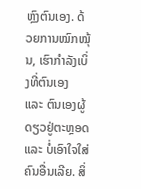ຫຼົງຕົນເອງ. ດ້ວຍການໝົກໝຸ້ນ, ເຮົາກຳລັງເບິ່ງທີ່ຕົນເອງ ແລະ ຕົນເອງຜູ້ດຽວຢູ່ຕະຫຼອດ ແລະ ບໍ່ເອົາໃຈໃສ່ຄົນອື່ນເລີຍ. ສິ່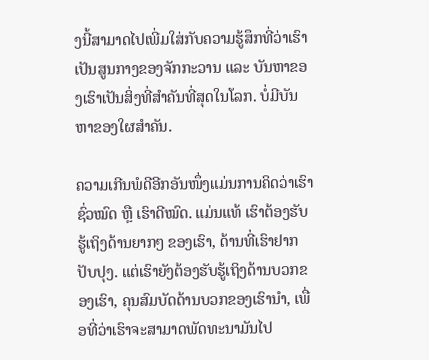ງນີ້ສາມາດໄປເພີ່ມໃສ່ກັບຄວາມຮູ້ສຶກທີ່ວ່າເຮົາເປັນສູນກາງຂອງຈັກກະວານ ແລະ ບັນຫາຂອງເຮົາເປັນສິ່ງທີ່ສຳຄັນທີ່ສຸດໃນໂລກ. ບໍ່ມີບັນຫາຂອງໃຜສຳຄັນ.

ຄວາມເກີນພໍດີອີກອັນໜຶ່ງແມ່ນການຄິດວ່າເຮົາຊົ່ວໝົດ ຫຼື ເຮົາດີໝົດ. ແມ່ນແທ້ ເຮົາຕ້ອງຮັບຮູ້ເຖິງດ້ານຍາກໆ ຂອງເຮົາ, ດ້ານທີ່ເຮົາຢາກປັບປຸງ. ແຕ່ເຮົາຍັງຕ້ອງຮັບຮູ້ເຖິງດ້ານບວກຂອງເຮົາ, ຄຸນສົມບັດດ້ານບວກຂອງເຮົານຳ, ເພື່ອທີ່ວ່າເຮົາຈະສາມາດພັດທະນາມັນໄປ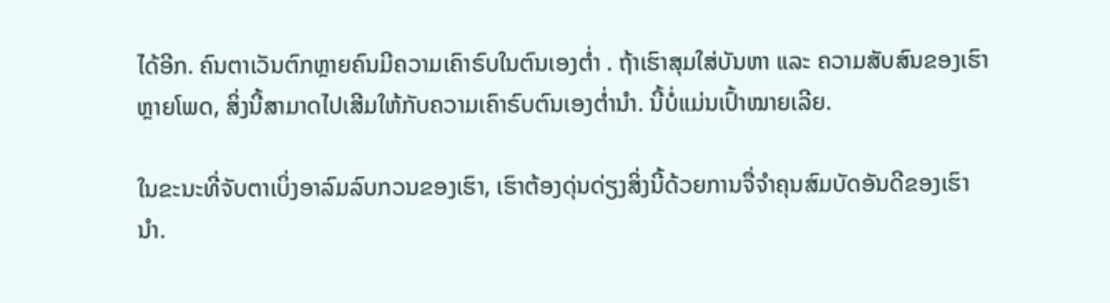ໄດ້ອີກ. ຄົນຕາເວັນຕົກຫຼາຍຄົນມີຄວາມເຄົາຣົບໃນຕົນເອງຕ່ຳ . ຖ້າເຮົາສຸມໃສ່ບັນຫາ ແລະ ຄວາມສັບສົນຂອງເຮົາຫຼາຍໂພດ, ສິ່ງນີ້ສາມາດໄປເສີມໃຫ້ກັບຄວາມເຄົາຣົບຕົນເອງຕ່ຳນຳ. ນີ້ບໍ່ແມ່ນເປົ້າໝາຍເລີຍ.

ໃນຂະນະທີ່ຈັບຕາເບິ່ງອາລົມລົບກວນຂອງເຮົາ, ເຮົາຕ້ອງດຸ່ນດ່ຽງສິ່ງນີ້ດ້ວຍການຈື່ຈຳຄຸນສົມບັດອັນດີຂອງເຮົານຳ.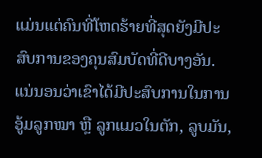ແມ່ນແຕ່ຄົນທີ່ໂຫດຮ້າຍທີ່ສຸດຍັງມີປະສົບການຂອງຄຸນສົມບັດທີ່ດີບາງອັນ. ແນ່ນອນວ່າເຂົາໄດ້ມີປະສົບການໃນການອູ້ມລູກໝາ ຫຼື ລູກແມວໃນຕັກ, ລູບມັນ,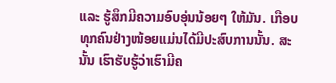ແລະ ຮູ້ສຶກມີຄວາມອົບອຸ່ນນ້ອຍໆ ໃຫ້ມັນ. ເກືອບທຸກຄົນຢ່າງໜ້ອຍແມ່ນໄດ້ມີປະສົບການນັ້ນ. ສະນັ້ນ ເຮົາຮັບຮູ້ວ່າເຮົາມີຄ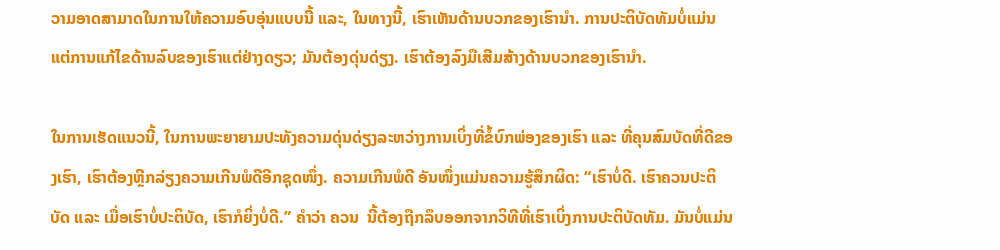ວາມອາດສາມາດໃນການໃຫ້ຄວາມອົບອຸ່ນແບບນີ້ ແລະ, ໃນທາງນີ້, ເຮົາເຫັນດ້ານບວກຂອງເຮົານຳ. ການປະຕິບັດທັມບໍ່ແມ່ນແຕ່ການແກ້ໄຂດ້ານລົບຂອງເຮົາແຕ່ຢ່າງດຽວ; ມັນຕ້ອງດຸ່ນດ່ຽງ. ເຮົາຕ້ອງລົງມືເສີມສ້າງດ້ານບວກຂອງເຮົານຳ.

ໃນການເຮັດແນວນີ້, ໃນການພະຍາຍາມປະທັງຄວາມດຸ່ນດ່ຽງລະຫວ່າງການເບິ່ງທີ່ຂໍ້ບົກພ່ອງຂອງເຮົາ ແລະ ທີ່ຄຸນສົມບັດທີ່ດີຂອງເຮົາ, ເຮົາຕ້ອງຫຼີກລ່ຽງຄວາມເກີນພໍດີອີກຊຸດໜຶ່ງ. ຄວາມເກີນພໍດີ ອັນໜຶ່ງແມ່ນຄວາມຮູ້ສຶກຜິດ: “ເຮົາບໍ່ດີ. ເຮົາຄວນປະຕິບັດ ແລະ ເມື່ອເຮົາບໍ່ປະຕິບັດ, ເຮົາກໍຍິ່ງບໍ່ດີ.” ຄຳວ່າ ຄວນ  ນີ້ຕ້ອງຖືກລຶບອອກຈາກວິທີທີ່ເຮົາເບິ່ງການປະຕິບັດທັມ. ມັນບໍ່ແມ່ນ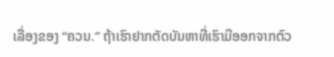ເລື່ອງຂອງ “ຄວນ.” ຖ້າເຮົາຢາກຕັດບັນຫາທີ່ເຮົາມີອອກຈາກຕົວ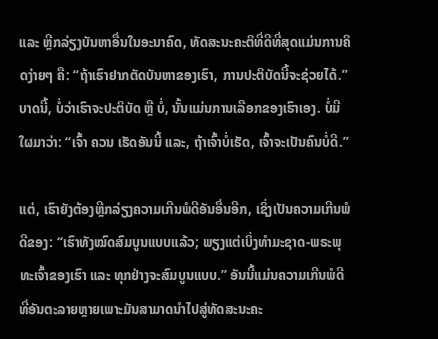ແລະ ຫຼີກລ່ຽງບັນຫາອື່ນໃນອະນາຄົດ, ທັດສະນະຄະຕິທີ່ດີທີ່ສຸດແມ່ນການຄິດງ່າຍໆ ຄື: “ຖ້າເຮົາຢາກຕັດບັນຫາຂອງເຮົາ, ການປະຕິບັດນີ້ຈະຊ່ວຍໄດ້.” ບາດນີ້, ບໍ່ວ່າເຮົາຈະປະຕິບັດ ຫຼື ບໍ່, ນັ້ນແມ່ນການເລືອກຂອງເຮົາເອງ. ບໍ່ມີໃຜມາວ່າ: “ເຈົ້າ ຄວນ ເຮັດອັນນີ້ ແລະ, ຖ້າເຈົ້າບໍ່ເຮັດ, ເຈົ້າຈະເປັນຄົນບໍ່ດີ.”

ແຕ່, ເຮົາຍັງຕ້ອງຫຼີກລ່ຽງຄວາມເກີນພໍດີອັນອື່ນອີກ, ເຊິ່ງເປັນຄວາມເກີນພໍດີຂອງ: “ເຮົາທັງໝົດສົມບູນແບບແລ້ວ; ພຽງແຕ່ເບິ່ງທຳມະຊາດ-ພຣະພຸທະເຈົ້າຂອງເຮົາ ແລະ ທຸກຢ່າງຈະສົມບູນແບບ.” ອັນນີ້ແມ່ນຄວາມເກີນພໍດີທີ່ອັນຕະລາຍຫຼາຍເພາະມັນສາມາດນຳໄປສູ່ທັດສະນະຄະ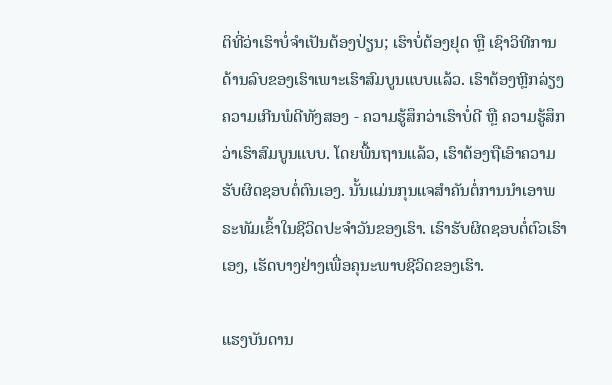ຕິທີ່ວ່າເຮົາບໍ່ຈຳເປັນຕ້ອງປ່ຽນ; ເຮົາບໍ່ຕ້ອງຢຸດ ຫຼື ເຊົາວິທີການດ້ານລົບຂອງເຮົາເພາະເຮົາສົມບູນແບບແລ້ວ. ເຮົາຕ້ອງຫຼີກລ່ຽງຄວາມເກີນພໍດີທັງສອງ - ຄວາມຮູ້ສຶກວ່າເຮົາບໍ່ດີ ຫຼື ຄວາມຮູ້ສຶກວ່າເຮົາສົມບູນແບບ. ໂດຍພື້ນຖານແລ້ວ, ເຮົາຕ້ອງຖືເອົາຄວາມຮັບຜິດຊອບຕໍ່ຕົນເອງ. ນັ້ນແມ່ນກຸນແຈສຳຄັນຕໍ່ການນຳເອາພຣະທັມເຂົ້າໃນຊີວິດປະຈຳວັນຂອງເຮົາ. ເຮົາຮັບຜິດຊອບຕໍ່ຕົວເຮົາເອງ, ເຮັດບາງຢ່າງເພື່ອຄຸນະພາບຊີວິດຂອງເຮົາ.

ແຮງບັນດານ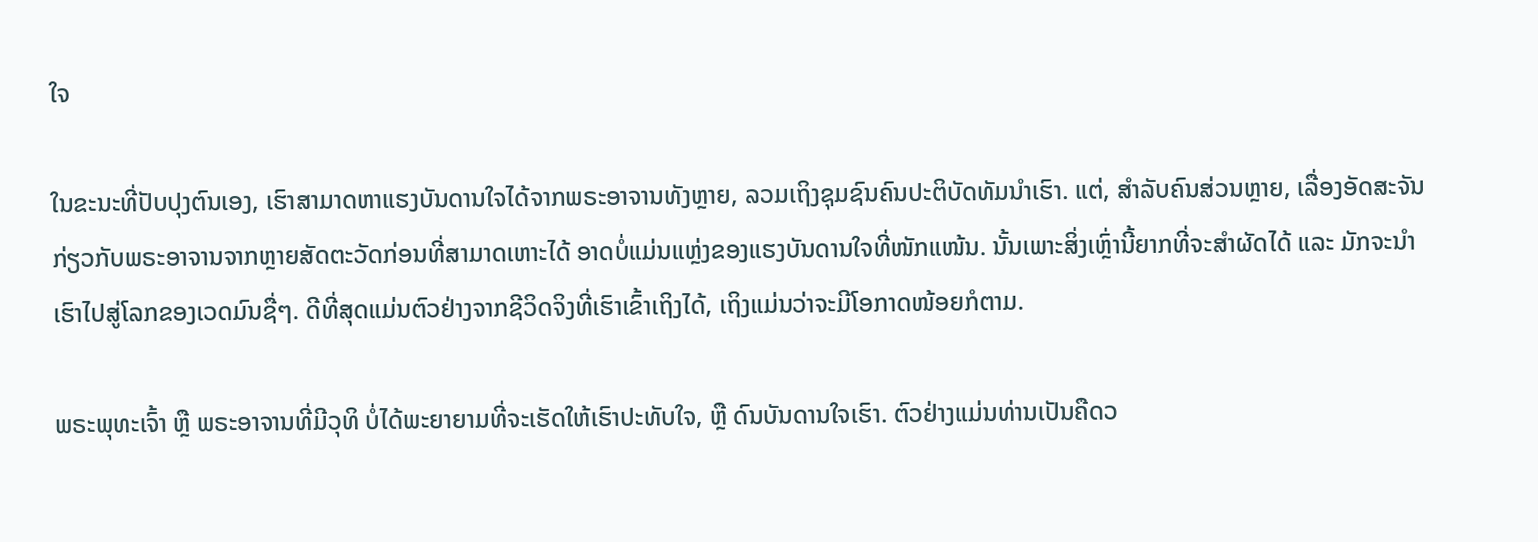ໃຈ

ໃນຂະນະທີ່ປັບປຸງຕົນເອງ, ເຮົາສາມາດຫາແຮງບັນດານໃຈໄດ້ຈາກພຣະອາຈານທັງຫຼາຍ, ລວມເຖິງຊຸມຊົນຄົນປະຕິບັດທັມນຳເຮົາ. ແຕ່, ສຳລັບຄົນສ່ວນຫຼາຍ, ເລື່ອງອັດສະຈັນກ່ຽວກັບພຣະອາຈານຈາກຫຼາຍສັດຕະວັດກ່ອນທີ່ສາມາດເຫາະໄດ້ ອາດບໍ່ແມ່ນແຫຼ່ງຂອງແຮງບັນດານໃຈທີ່ໜັກແໜ້ນ. ນັ້ນເພາະສິ່ງເຫຼົ່ານີ້ຍາກທີ່ຈະສຳຜັດໄດ້ ແລະ ມັກຈະນຳເຮົາໄປສູ່ໂລກຂອງເວດມົນຊື່ໆ. ດີທີ່ສຸດແມ່ນຕົວຢ່າງຈາກຊີວິດຈິງທີ່ເຮົາເຂົ້າເຖິງໄດ້, ເຖິງແມ່ນວ່າຈະມີໂອກາດໜ້ອຍກໍຕາມ.

ພຣະພຸທະເຈົ້າ ຫຼື ພຣະອາຈານທີ່ມີວຸທິ ບໍ່ໄດ້ພະຍາຍາມທີ່ຈະເຮັດໃຫ້ເຮົາປະທັບໃຈ, ຫຼື ດົນບັນດານໃຈເຮົາ. ຕົວຢ່າງແມ່ນທ່ານເປັນຄືດວ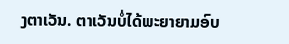ງຕາເວັນ. ຕາເວັນບໍ່ໄດ້ພະຍາຍາມອົບ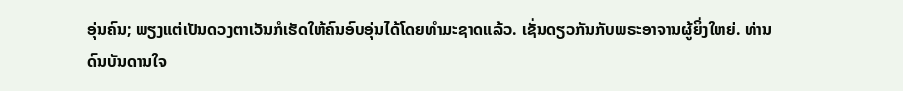ອຸ່ນຄົນ; ພຽງແຕ່ເປັນດວງຕາເວັນກໍເຮັດໃຫ້ຄົນອົບອຸ່ນໄດ້ໂດຍທຳມະຊາດແລ້ວ. ເຊັ່ນດຽວກັນກັບພຣະອາຈານຜູ້ຍິ່ງໃຫຍ່. ທ່ານດົນບັນດານໃຈ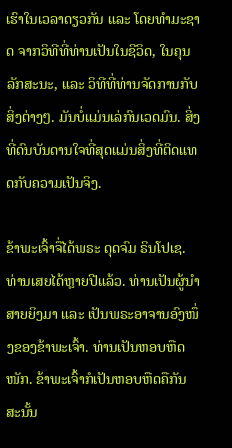ເຮົາໃນເວລາດຽວກັນ ແລະ ໂດຍທຳມະຊາດ ຈາກວິທີທີ່ທ່ານເປັນໃນຊີວິດ, ໃນຄຸນລັກສະນະ, ແລະ ວິທີທີ່ທ່ານຈັດການກັບສິ່ງຕ່າງໆ. ມັນບໍ່ແມ່ນເລ່ກົນເວດມົນ. ສິ່ງທີ່ດົນບັນດານໃຈທີ່ສຸດແມ່ນສິ່ງທີ່ຕິດແທດກັບຄວາມເປັນຈິງ.

ຂ້າພະເຈົ້າຈື່ໄດ້ພຣະ ດຸດຈົມ ຣິນໂປເຊ. ທ່ານເສຍໄດ້ຫຼາຍປີແລ້ວ. ທ່ານເປັນຜູ້ນຳສາຍຍິງມາ ແລະ ເປັນພຣະອາຈານອົງໜຶ່ງຂອງຂ້າພະເຈົ້າ. ທ່ານເປັນຫອບຫືດໜັກ. ຂ້າພະເຈົ້າກໍເປັນຫອບຫືດຄືກັນ ສະນັ້ນ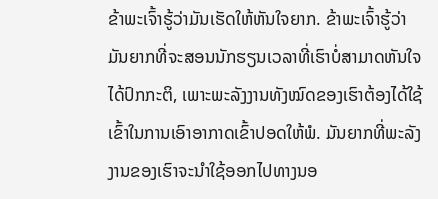ຂ້າພະເຈົ້າຮູ້ວ່າມັນເຮັດໃຫ້ຫັນໃຈຍາກ. ຂ້າພະເຈົ້າຮູ້ວ່າມັນຍາກທີ່ຈະສອນນັກຮຽນເວລາທີ່ເຮົາບໍ່ສາມາດຫັນໃຈໄດ້ປົກກະຕິ, ເພາະພະລັງງານທັງໝົດຂອງເຮົາຕ້ອງໄດ້ໃຊ້ເຂົ້າໃນການເອົາອາກາດເຂົ້າປອດໃຫ້ພໍ. ມັນຍາກທີ່ພະລັງງານຂອງເຮົາຈະນຳໃຊ້ອອກໄປທາງນອ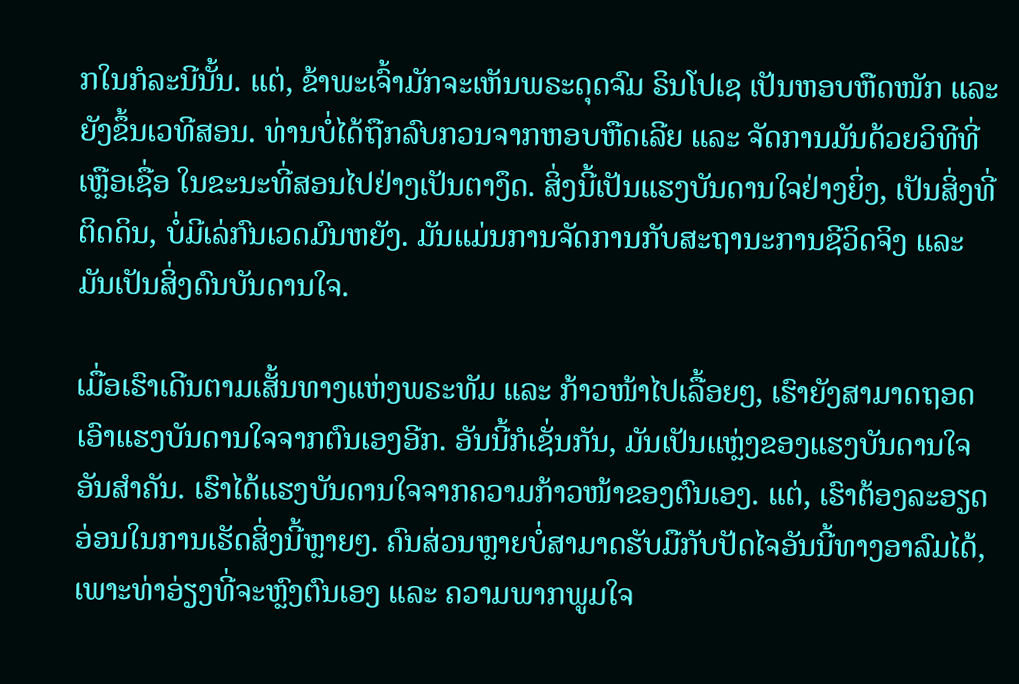ກໃນກໍລະນີນັ້ນ. ແຕ່, ຂ້າພະເຈົ້າມັກຈະເຫັນພຣະດຸດຈົມ ຣິນໂປເຊ ເປັນຫອບຫືດໜັກ ແລະ ຍັງຂຶ້ນເວທີສອນ. ທ່ານບໍ່ໄດ້ຖືກລົບກວນຈາກຫອບຫືດເລີຍ ແລະ ຈັດການມັນດ້ວຍວິທີທີ່ເຫຼືອເຊື່ອ ໃນຂະນະທີ່ສອນໄປຢ່າງເປັນຕາງຶດ. ສິ່ງນີ້ເປັນແຮງບັນດານໃຈຢ່າງຍິ່ງ, ເປັນສິ່ງທີ່ຕິດດິນ, ບໍ່ມີເລ່ກົນເວດມົນຫຍັງ. ມັນແມ່ນການຈັດການກັບສະຖານະການຊີວິດຈິງ ແລະ ມັນເປັນສິ່ງດົນບັນດານໃຈ.

ເມື່ອເຮົາເດີນຕາມເສັ້ນທາງແຫ່ງພຣະທັມ ແລະ ກ້າວໜ້າໄປເລື້ອຍໆ, ເຮົາຍັງສາມາດຖອດເອົາແຮງບັນດານໃຈຈາກຕົນເອງອີກ. ອັນນີ້ກໍເຊັ່ນກັນ, ມັນເປັນແຫຼ່ງຂອງແຮງບັນດານໃຈອັນສຳຄັນ. ເຮົາໄດ້ແຮງບັນດານໃຈຈາກຄວາມກ້າວໜ້າຂອງຕົນເອງ. ແຕ່, ເຮົາຕ້ອງລະອຽດອ່ອນໃນການເຮັດສິ່ງນີ້ຫຼາຍໆ. ຄົນສ່ວນຫຼາຍບໍ່ສາມາດຮັບມືກັບປັດໄຈອັນນີ້ທາງອາລົມໄດ້, ເພາະທ່າອ່ຽງທີ່ຈະຫຼົງຕົນເອງ ແລະ ຄວາມພາກພູມໃຈ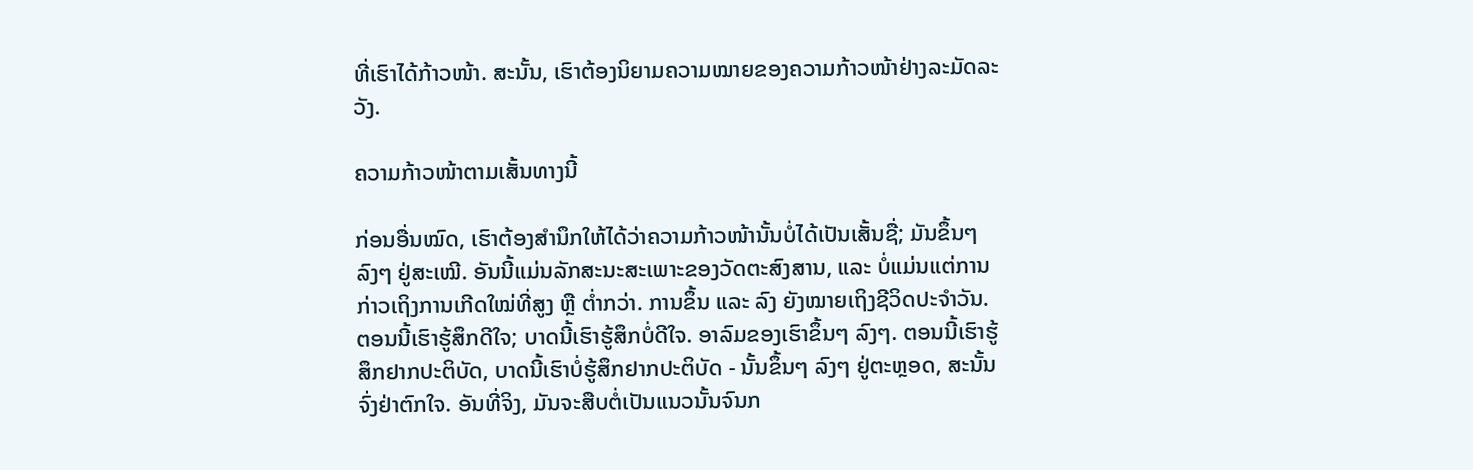ທີ່ເຮົາໄດ້ກ້າວໜ້າ. ສະນັ້ນ, ເຮົາຕ້ອງນິຍາມຄວາມໝາຍຂອງຄວາມກ້າວໜ້າຢ່າງລະມັດລະວັງ.

ຄວາມກ້າວໜ້າຕາມເສັ້ນທາງນີ້

ກ່ອນອື່ນໝົດ, ເຮົາຕ້ອງສຳນຶກໃຫ້ໄດ້ວ່າຄວາມກ້າວໜ້ານັ້ນບໍ່ໄດ້ເປັນເສັ້ນຊື່; ມັນຂຶ້ນໆ ລົງໆ ຢູ່ສະເໝີ. ອັນນີ້ແມ່ນລັກສະນະສະເພາະຂອງວັດຕະສົງສານ, ແລະ ບໍ່ແມ່ນແຕ່ການກ່າວເຖິງການເກີດໃໝ່ທີ່ສູງ ຫຼື ຕ່ຳກວ່າ. ການຂຶ້ນ ແລະ ລົງ ຍັງໝາຍເຖິງຊີວິດປະຈຳວັນ. ຕອນນີ້ເຮົາຮູ້ສຶກດີໃຈ; ບາດນີ້ເຮົາຮູ້ສຶກບໍ່ດີໃຈ. ອາລົມຂອງເຮົາຂຶ້ນໆ ລົງໆ. ຕອນນີ້ເຮົາຮູ້ສຶກຢາກປະຕິບັດ, ບາດນີ້ເຮົາບໍ່ຮູ້ສຶກຢາກປະຕິບັດ - ນັ້ນຂຶ້ນໆ ລົງໆ ຢູ່ຕະຫຼອດ, ສະນັ້ນ ຈົ່ງຢ່າຕົກໃຈ. ອັນທີ່ຈິງ, ມັນຈະສືບຕໍ່ເປັນແນວນັ້ນຈົນກ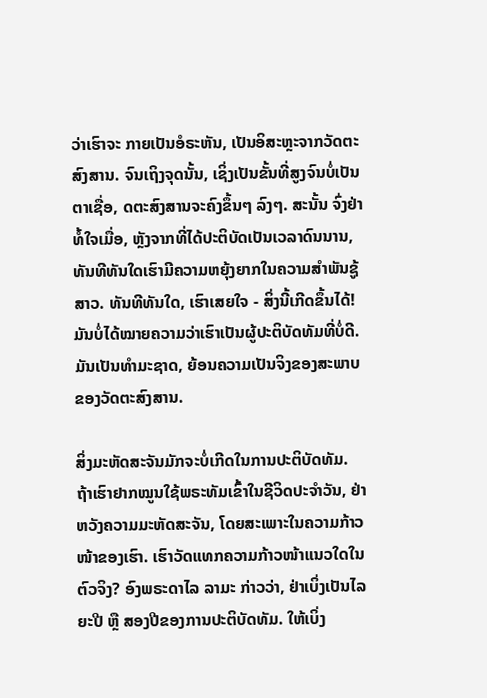ວ່າເຮົາຈະ ກາຍເປັນອໍຣະຫັນ, ເປັນອິສະຫຼະຈາກວັດຕະສົງສານ. ຈົນເຖິງຈຸດນັ້ນ, ເຊິ່ງເປັນຂັ້ນທີ່ສູງຈົນບໍ່ເປັນຕາເຊື່ອ, ດຕະສົງສານຈະຄົງຂຶ້ນໆ ລົງໆ. ສະນັ້ນ ຈົ່ງຢ່າທໍ້ໃຈເມື່ອ, ຫຼັງຈາກທີ່ໄດ້ປະຕິບັດເປັນເວລາດົນນານ, ທັນທີທັນໃດເຮົາມີຄວາມຫຍຸ້ງຍາກໃນຄວາມສຳພັນຊູ້ສາວ. ທັນທີທັນໃດ, ເຮົາເສຍໃຈ - ສິ່ງນີ້ເກີດຂຶ້ນໄດ້! ມັນບໍ່ໄດ້ໝາຍຄວາມວ່າເຮົາເປັນຜູ້ປະຕິບັດທັມທີ່ບໍ່ດີ. ມັນເປັນທຳມະຊາດ, ຍ້ອນຄວາມເປັນຈິງຂອງສະພາບຂອງວັດຕະສົງສານ.

ສິ່ງມະຫັດສະຈັນມັກຈະບໍ່ເກີດໃນການປະຕິບັດທັມ. ຖ້າເຮົາຢາກໝູນໃຊ້ພຣະທັມເຂົ້າໃນຊີວິດປະຈຳວັນ, ຢ່າຫວັງຄວາມມະຫັດສະຈັນ, ໂດຍສະເພາະໃນຄວາມກ້າວໜ້າຂອງເຮົາ. ເຮົາວັດແທກຄວາມກ້າວໜ້າແນວໃດໃນຕົວຈິງ? ອົງພຣະດາໄລ ລາມະ ກ່າວວ່າ, ຢ່າເບິ່ງເປັນໄລຍະປີ ຫຼື ສອງປີຂອງການປະຕິບັດທັມ. ໃຫ້ເບິ່ງ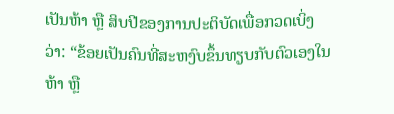ເປັນຫ້າ ຫຼື ສິບປີຂອງການປະຕິບັດເພື່ອກວດເບິ່ງວ່າ: “ຂ້ອຍເປັນຄົນທີ່ສະຫງົບຂຶ້ນທຽບກັບຕົວເອງໃນຫ້າ ຫຼື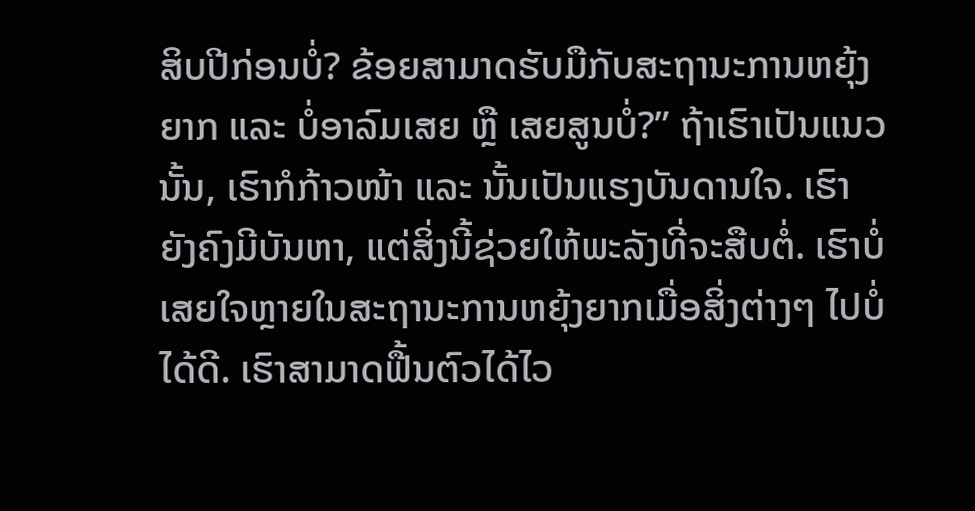ສິບປີກ່ອນບໍ່? ຂ້ອຍສາມາດຮັບມືກັບສະຖານະການຫຍຸ້ງຍາກ ແລະ ບໍ່ອາລົມເສຍ ຫຼື ເສຍສູນບໍ່?” ຖ້າເຮົາເປັນແນວນັ້ນ, ເຮົາກໍກ້າວໜ້າ ແລະ ນັ້ນເປັນແຮງບັນດານໃຈ. ເຮົາຍັງຄົງມີບັນຫາ, ແຕ່ສິ່ງນີ້ຊ່ວຍໃຫ້ພະລັງທີ່ຈະສືບຕໍ່. ເຮົາບໍ່ເສຍໃຈຫຼາຍໃນສະຖານະການຫຍຸ້ງຍາກເມື່ອສິ່ງຕ່າງໆ ໄປບໍ່ໄດ້ດີ. ເຮົາສາມາດຟື້ນຕົວໄດ້ໄວ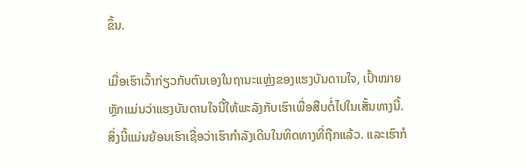ຂຶ້ນ.

ເມື່ອເຮົາເວົ້າກ່ຽວກັບຕົນເອງໃນຖານະແຫຼ່ງຂອງແຮງບັນດານໃຈ, ເປົ້າໝາຍຫຼັກແມ່ນວ່າແຮງບັນດານໃຈນີ້ໃຫ້ພະລັງກັບເຮົາເພື່ອສືບຕໍ່ໄປໃນເສັ້ນທາງນີ້. ສິ່ງນີ້ແມ່ນຍ້ອນເຮົາເຊື່ອວ່າເຮົາກຳລັງເດີນໃນທິດທາງທີ່ຖືກແລ້ວ. ແລະເຮົາກໍ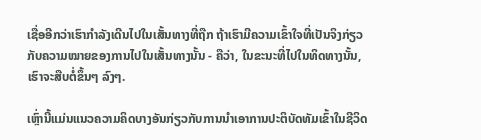ເຊື່ອອີກວ່າເຮົາກຳລັງເດີນໄປໃນເສັ້ນທາງທີ່ຖືກ ຖ້າເຮົາມີຄວາມເຂົ້າໃຈທີ່ເປັນຈິງກ່ຽວກັບຄວາມໝາຍຂອງການໄປໃນເສັ້ນທາງນັ້ນ - ຄືວ່າ, ໃນຂະນະທີ່ໄປໃນທິດທາງນັ້ນ, ເຮົາຈະສືບຕໍ່ຂຶ້ນໆ ລົງໆ.

ເຫຼົ່ານີ້ແມ່ນແນວຄວາມຄິດບາງອັນກ່ຽວກັບການນຳເອາການປະຕິບັດທັມເຂົ້າໃນຊີວິດ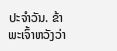ປະຈຳວັນ. ຂ້າພະເຈົ້າຫວັງວ່າ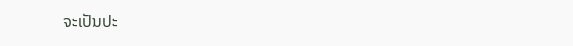ຈະເປັນປະ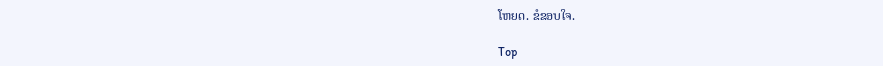ໂຫຍດ. ຂໍຂອບໃຈ.

Top